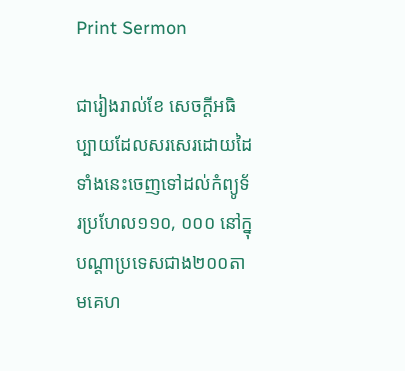Print Sermon

ជារៀងរាល់ខែ សេចក្ដីអធិប្បាយដែលសរសេរដោយដៃទាំងនេះចេញទៅដល់កំព្យូទ័រប្រហែល១១០, ០០០ នៅក្នុបណ្ដាប្រទេសជាង២០០តាមគេហ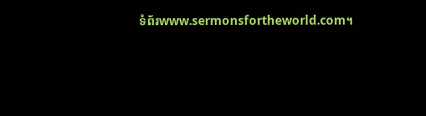ទំព័រwww.sermonsfortheworld.com។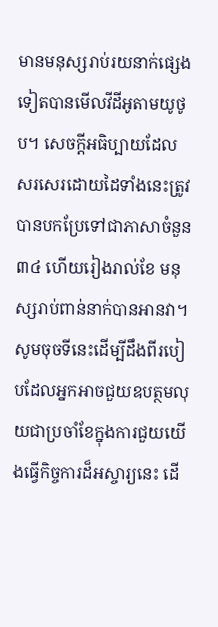មានមនុស្សរាប់រយនាក់ផ្សេងទៀតបានមើលវីដីអូតាមយូថូប។ សេចក្ដីអធិប្បាយដែលសរសេរដោយដៃទាំងនេះត្រូវបានបកប្រែទៅជាភាសាចំនួន៣៤ ហើយរៀងរាល់ខែ មនុស្សរាប់ពាន់នាក់បានអានវា។ សូមចុចទីនេះដើម្បីដឹងពីរបៀបដែលអ្នកអាចជួយឧបត្ថមលុយជាប្រចាំខែក្នុងការជួយយើងធ្វើកិច្ចការដ៏អស្ចារ្យនេះ ដើ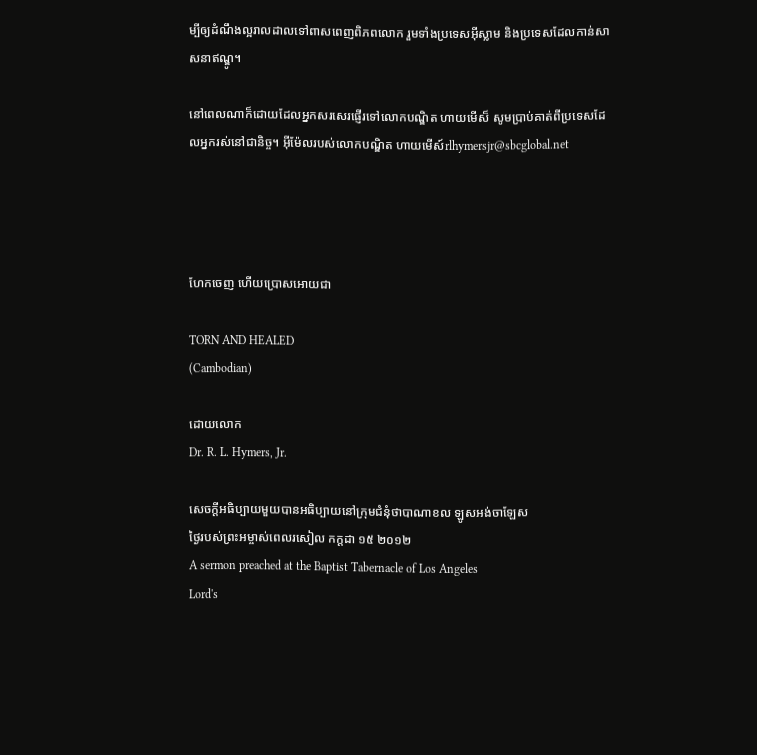ម្បីឲ្យដំណឹងល្អរាលដាលទៅពាសពេញពិភពលោក រួមទាំងប្រទេសអ៊ីស្លាម និងប្រទេសដែលកាន់សាសនាឥណ្ឌូ។

នៅពេលណាក៏ដោយដែលអ្នកសរសេរផ្ញើរទៅលោកបណ្ឌិត ហាយមើស៏ សូមប្រាប់គាត់ពីប្រទេសដែលអ្នករស់នៅជានិច្ច។ អ៊ីម៉ែលរបស់លោកបណ្ឌិត ហាយមើស៍rlhymersjr@sbcglobal.net




ហែកចេញ ហើយប្រោសអោយជា

TORN AND HEALED
(Cambodian)

ដោយលោក
Dr. R. L. Hymers, Jr.

សេចក្ដីអធិប្បាយមួយបានអធិប្បាយនៅក្រុមជំនុំថាបាណាខល ឡូសអង់ចាឡែស
ថ្ងៃរបស់ព្រះអម្ចាស់ពេលរសៀល កក្ដដា ១៥ ២០១២
A sermon preached at the Baptist Tabernacle of Los Angeles
Lord's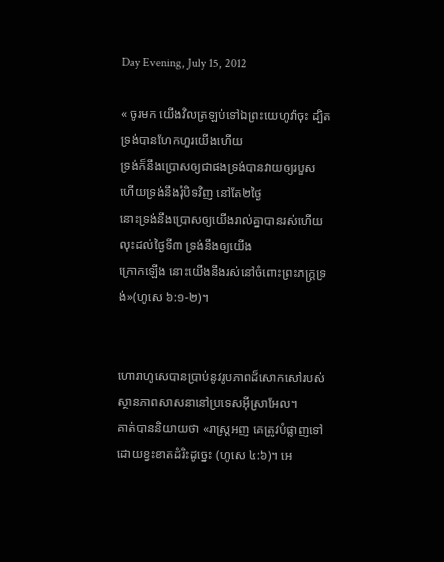Day Evening, July 15, 2012

« ចូរមក យើងវិលត្រឡប់ទៅឯព្រះយេហូវ៉ាចុះ ដ្បិតទ្រង់បានហែកហួរយើងហើយ
ទ្រង់ក៏នឹងប្រោសឲ្យជាផងទ្រង់បានវាយឲ្យរបួស ហើយទ្រង់នឹងរុំបិទវិញ នៅតែ២ថ្ងៃ
នោះទ្រង់នឹងប្រោសឲ្យយើងរាល់គ្នាបានរស់ហើយលុះដល់ថ្ងៃទី៣ ទ្រង់នឹងឲ្យយើង
ក្រោកឡើង នោះយើងនឹងរស់នៅចំពោះព្រះភក្ត្រទ្រង់»(ហូសេ ៦:១-២)។


ហោរាហូសេបានប្រាប់នូវរូបភាពដ៏សោកសៅរបស់ស្ថានភាពសាសនានៅប្រទេសអ៊ីស្រាអែល។
គាត់បាននិយាយថា «រាស្ត្រអញ គេត្រូវបំផ្លាញទៅ ដោយខ្វះខាតដំរិះដូច្នេះ (ហូសេ ៤:៦)។ អេ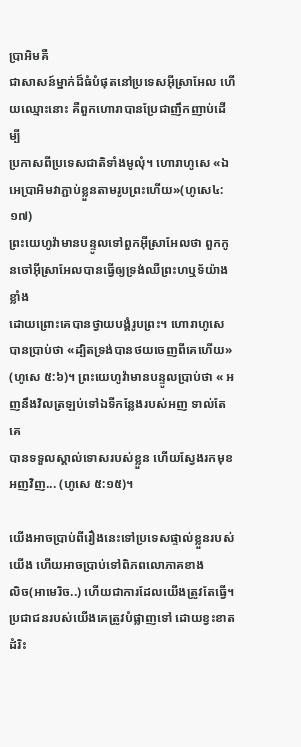ប្រាអិមគឺ
ជាសាសន៍ម្នាក់ដ៏ធំបំផុតនៅប្រទេសអ៊ីស្រាអែល ហើយឈ្មោះនោះ គឺពួកហោរាបានប្រែជាញឹកញាប់ដើម្បី
ប្រកាសពីប្រទេសជាតិទាំងមូលុំ។ ហោរាហូសេ «ឯអេប្រាអិមវាភ្ជាប់ខ្លួនតាមរូបព្រះហើយ»(ហូសេ៤:១៧)
ព្រះយេហូវ៉ាមានបន្ទូលទៅពួកអ៊ីស្រាអែលថា ពួកកូនចៅអ៊ីស្រាអែលបានធ្វើឲ្យទ្រង់ឈឺព្រះហឬទ័យ៉ាងខ្លាំង
ដោយព្រោះគេបានថ្វាយបង្គំរូបព្រះ។ ហោរាហូសេបានប្រាប់ថា «ដ្បិតទ្រង់បានថយចេញពីគេហើយ»
(ហូសេ ៥:៦)។ ព្រះយេហូវ៉ាមានបន្ទូលប្រាប់ថា « អញនឹងវិលត្រឡប់ទៅឯទីកន្លែងរបស់អញ ទាល់តែគេ
បានទទួលស្គាល់ទោសរបស់ខ្លួន ហើយស្វែងរកមុខអញវិញ... (ហូសេ ៥:១៥)។

យើងអាចប្រាប់ពីរឿងនេះទៅប្រទេសផ្ទាល់ខ្លួនរបស់យើង ហើយអាចប្រាប់ទៅពិភពលោភាគខាង
លិច(អាមេរិច..) ហើយជាការដែលយើងត្រូវតែធ្វើ។ ប្រជាជនរបស់យើងគេត្រូវបំផ្លាញទៅ ដោយខ្វះខាតដំរិះ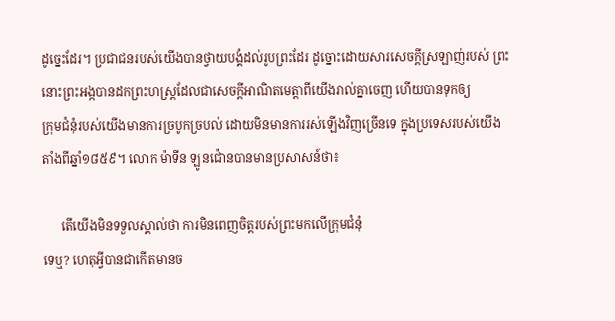ដូច្នេះដែរ។ ប្រជាជនរបស់យើងបានថ្វាយបង្គំដល់រូបព្រះដែរ ដូច្នោះដោយសារសេចក្ដីស្រឡាញ់របស់ ព្រះ
នោះព្រះអង្កបានដកព្រះហស្ដ្រដែលជាសេចក្ដីអាណិតមេត្ដាពីយើងរាល់គ្នាចេញ ហើយបានទុកឲ្យ
ក្រុមជំនុំរបស់យើងមានការច្របូកច្របល់ ដោយមិនមានការរស់ឡើងវិញច្រើនទេ ក្នុងប្រទេសរបស់យើង
តាំងពីឆ្នាំ១៨៥៩។ លោក ម៉ាទីន ឡូនជ៉ោនបានមានប្រសាសន៍ថា៖

      តើយើងមិនទទួលស្គាល់ថា ការមិនពេញចិត្ដរបស់ព្រះមកលើក្រុមជំនុំ
ទេឬ? ហេតុអ្វីបានជាកើតមានច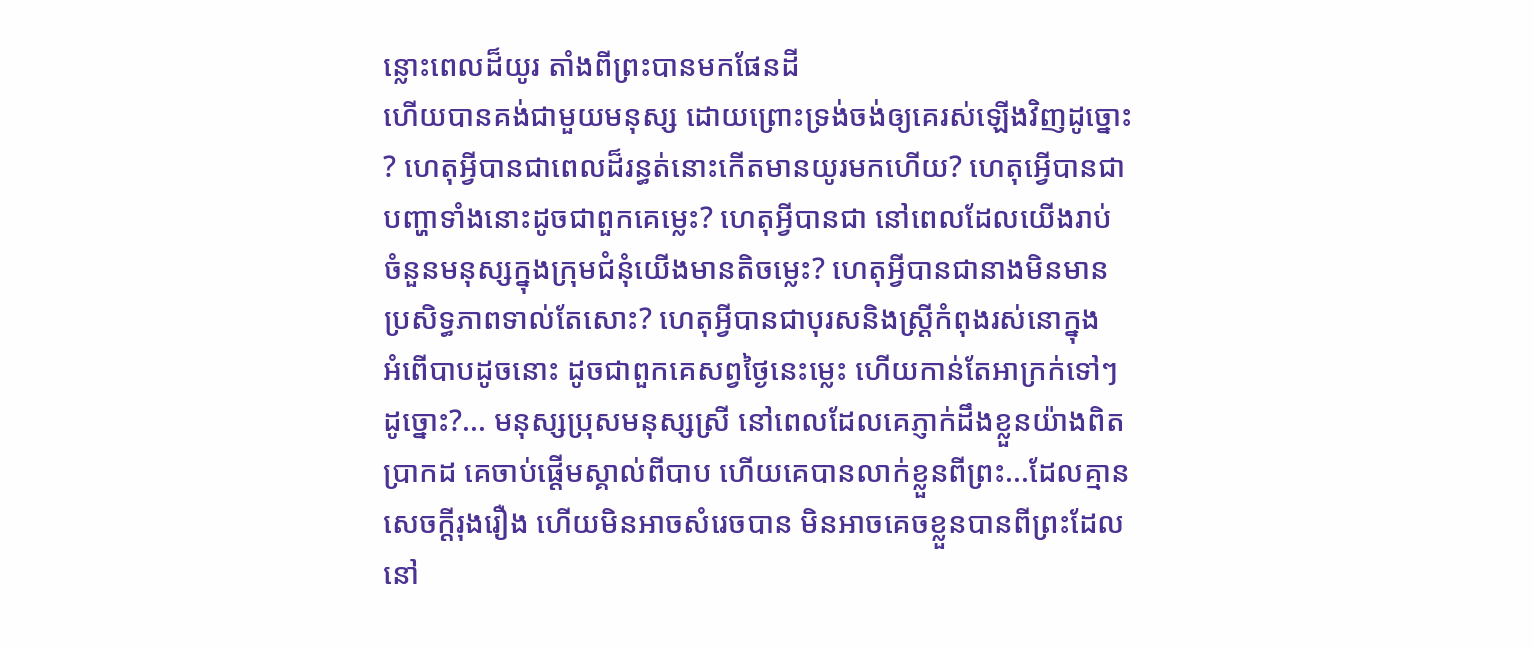ន្លោះពេលដ៏យូរ តាំងពីព្រះបានមកផែនដី
ហើយបានគង់ជាមួយមនុស្ស ដោយព្រោះទ្រង់ចង់ឲ្យគេរស់ឡើងវិញដូច្នោះ
? ហេតុអ្វីបានជាពេលដ៏រន្ធត់នោះកើតមានយូរមកហើយ? ហេតុអ្វើបានជា
បញ្ហាទាំងនោះដូចជាពួកគេម្លេះ? ហេតុអ្វីបានជា នៅពេលដែលយើងរាប់
ចំនួនមនុស្សក្នុងក្រុមជំនុំយើងមានតិចម្លេះ? ហេតុអ្វីបានជានាងមិនមាន
ប្រសិទ្ធភាពទាល់តែសោះ? ហេតុអ្វីបានជាបុរសនិងស្រ្ដីកំពុងរស់នោក្នុង
អំពើបាបដូចនោះ ដូចជាពួកគេសព្វថ្ងៃនេះម្លេះ ហើយកាន់តែអាក្រក់ទៅៗ
ដូច្នោះ?... មនុស្សប្រុសមនុស្សស្រី នៅពេលដែលគេភ្ញាក់ដឹងខ្លួនយ៉ាងពិត
ប្រាកដ គេចាប់ផ្ដើមស្គាល់ពីបាប ហើយគេបានលាក់ខ្លួនពីព្រះ...ដែលគ្មាន
សេចក្ដីរុងរឿង ហើយមិនអាចសំរេចបាន មិនអាចគេចខ្លួនបានពីព្រះដែល
នៅ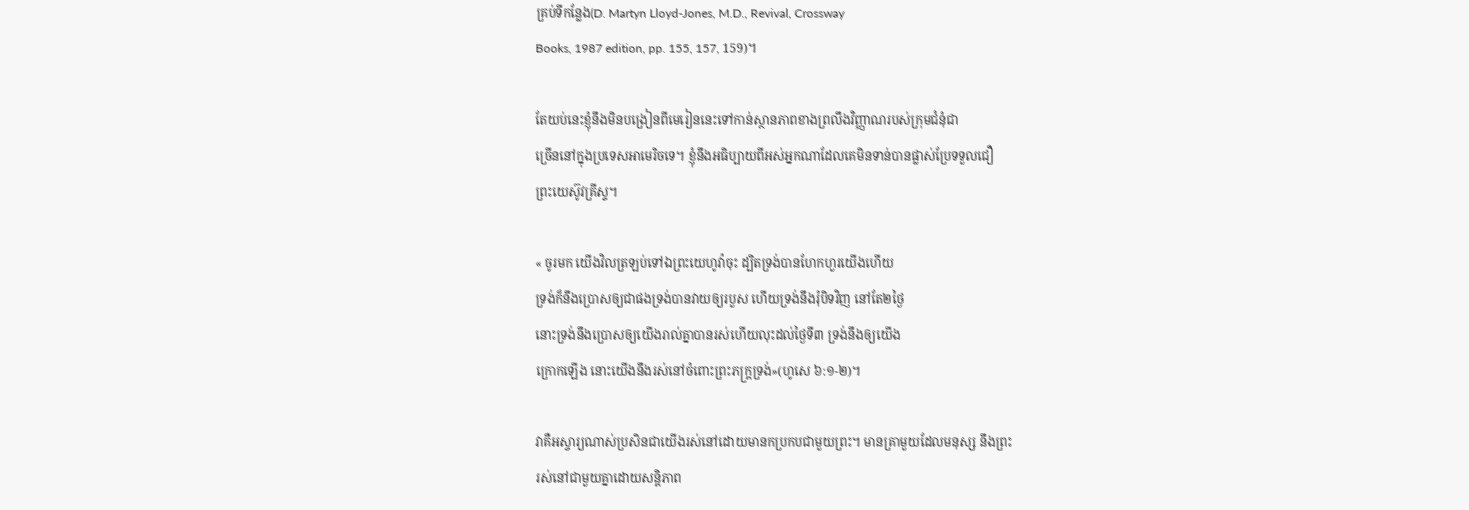គ្រប់ទីកន្លែង(D. Martyn Lloyd-Jones, M.D., Revival, Crossway
Books, 1987 edition, pp. 155, 157, 159)។

តែយប់នេះខ្ញុំនឹងមិនបង្រៀនពីមេរៀននេះទៅកាន់ស្ថានភាពខាងព្រលឹងវិញ្ញាណរបស់ក្រុមជំនុំជា
ច្រើននៅក្នុងប្រទេសអាមេរិចទេ។ ខ្ញុំនឹងអធិប្បាយពីអស់អ្នកណាដែលគេមិនទាន់បានផ្លាស់ប្រែទទួលជឿ
ព្រះយេស៊ូវគ្រីស្ទ។

« ចូរមក យើងវិលត្រឡប់ទៅឯព្រះយេហូវ៉ាចុះ ដ្បិតទ្រង់បានហែកហួរយើងហើយ
ទ្រង់ក៏នឹងប្រោសឲ្យជាផងទ្រង់បានវាយឲ្យរបួស ហើយទ្រង់នឹងរុំបិទវិញ នៅតែ២ថ្ងៃ
នោះទ្រង់នឹងប្រោសឲ្យយើងរាល់គ្នាបានរស់ហើយលុះដល់ថ្ងៃទី៣ ទ្រង់នឹងឲ្យយើង
ក្រោកឡើង នោះយើងនឹងរស់នៅចំពោះព្រះភក្ត្រទ្រង់»(ហូសេ ៦:១-២)។

វាគឺអស្ចារ្យណាស់ប្រសិនជាយើងរស់នៅដោយមានកប្រកបជាមួយព្រះ។ មានគ្រាមួយដែលមនុស្ស នឹងព្រះ
រស់នៅជាមួយគ្នាដោយសន្ដិភាព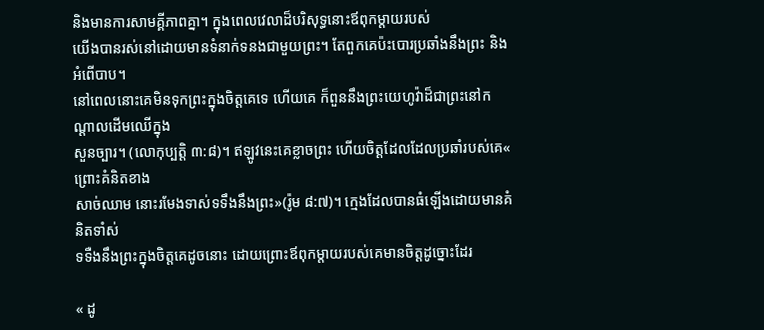និងមានការសាមគ្គីភាពគ្នា។ ក្នុងពេលវេលាដ៏បរិសុទ្ធនោះឪពុកម្ដាយរបស់
យើងបានរស់នៅដោយមានទំនាក់ទនងជាមួយព្រះ។ តែពួកគេប៉ះបោរប្រឆាំងនឹងព្រះ និង អំពើបាប។
នៅពេលនោះគេមិនទុកព្រះក្នុងចិត្តគេទេ ហើយគេ ក៏ពួននឹងព្រះយេហូវ៉ាដ៏ជាព្រះនៅកណ្តាលដើមឈើក្នុង
សួនច្បារ។ (លោកុប្បត្ដិ ៣:៨)។ ឥឡូវនេះគេខ្លាចព្រះ ហើយចិត្តដែលដែលប្រឆាំរបស់គេ« ព្រោះគំនិតខាង
សាច់ឈាម នោះរមែងទាស់ទទឹងនឹងព្រះ»(រ៉ូម ៨:៧)។ ក្មេងដែលបានធំឡើងដោយមានគំនិតទាំស់
ទទឺងនឹងព្រះក្នុងចិត្តគេដូចនោះ ដោយព្រោះឪពុកម្ដាយរបស់គេមានចិត្តដូច្នោះដែរ

« ដូ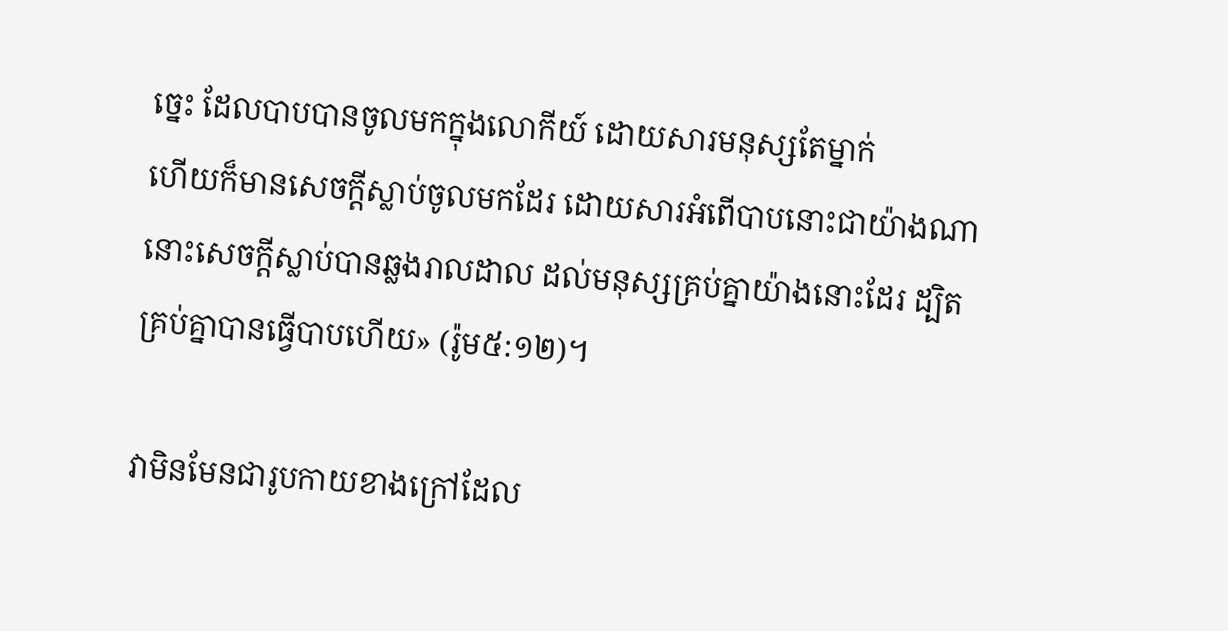ច្នេះ ដែលបាបបានចូលមកក្នុងលោកីយ៍ ដោយសារមនុស្សតែម្នាក់
ហើយក៏មានសេចក្តីស្លាប់ចូលមកដែរ ដោយសារអំពើបាបនោះជាយ៉ាងណា
នោះសេចក្តីស្លាប់បានឆ្លងរាលដាល ដល់មនុស្សគ្រប់គ្នាយ៉ាងនោះដែរ ដ្បិត
គ្រប់គ្នាបានធ្វើបាបហើយ» (រ៉ូម៥:១២)។

វាមិនមែនជារូបកាយខាងក្រៅដែល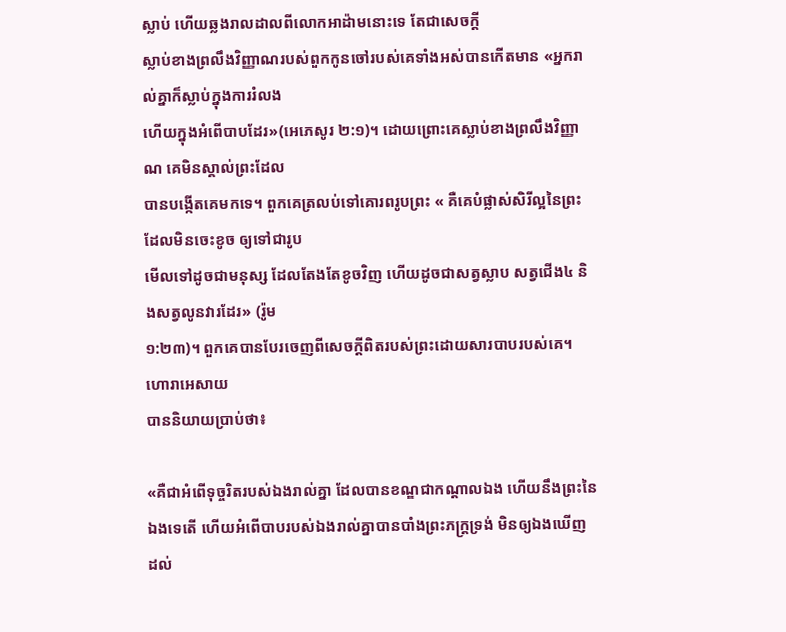ស្លាប់ ហើយឆ្លងរាលដាលពីលោកអាដ៉ាមនោះទេ តែជាសេចក្ដី
ស្លាប់ខាងព្រលឹងវិញ្ញាណរបស់ពួកកូនចៅរបស់គេទាំងអស់បានកើតមាន «អ្នករាល់គ្នាក៏ស្លាប់ក្នុងការរំលង
ហើយក្នុងអំពើបាបដែរ»(អេភេសូរ ២:១)។ ដោយព្រោះគេស្លាប់ខាងព្រលឹងវិញ្ញាណ គេមិនស្គាល់ព្រះដែល
បានបង្កើតគេមកទេ។ ពួកគេត្រលប់ទៅគោរពរូបព្រះ « គឺគេបំផ្លាស់សិរីល្អនៃព្រះដែលមិនចេះខូច ឲ្យទៅជារូប
មើលទៅដូចជាមនុស្ស ដែលតែងតែខូចវិញ ហើយដូចជាសត្វស្លាប សត្វជើង៤ និងសត្វលូនវារដែរ» (រ៉ូម
១:២៣)។ ពួកគេបានបែរចេញពីសេចក្ដីពិតរបស់ព្រះដោយសារបាបរបស់គេ។ ហោរាអេសាយ
បាននិយាយប្រាប់ថា៖

«គឺជាអំពើទុច្ចរិតរបស់ឯងរាល់គ្នា ដែលបានខណ្ឌជាកណ្តាលឯង ហើយនឹងព្រះនៃ
ឯងទេតើ ហើយអំពើបាបរបស់ឯងរាល់គ្នាបានបាំងព្រះភក្ត្រទ្រង់ មិនឲ្យឯងឃើញ
ដល់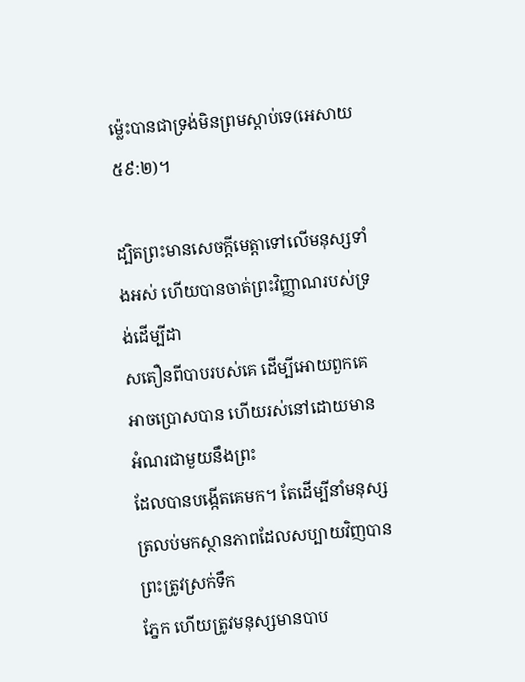ម៉្លេះបានជាទ្រង់មិនព្រមស្តាប់ទេ(អេសាយ ៥៩:២)។

ដ្បិតព្រះមានសេចក្ដីមេត្ដាទៅលើមនុស្សទាំងអស់ ហើយបានចាត់ព្រះវិញ្ញាណរបស់ទ្រង់ដើម្បីដា
សតឿនពីបាបរបស់គេ ដើម្បីអោយពួកគេអាចប្រោសបាន ហើយរស់នៅដោយមានអំណរជាមួយនឹងព្រះ
ដែលបានបង្កើតគេមក។ តែដើម្បីនាំមនុស្សត្រលប់មកស្ថានភាពដែលសប្បាយវិញបាន ព្រះត្រូវស្រក់ទឹក
ភ្នែក ហើយត្រូវមនុស្សមានបាប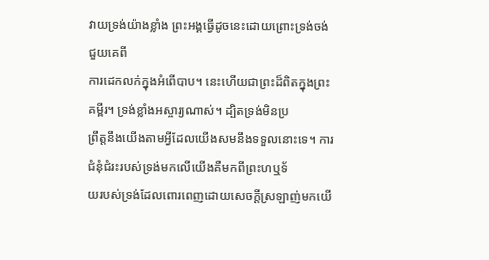វាយទ្រង់យ៉ាងខ្លាំង ព្រះអង្គធ្វើដូចនេះដោយព្រោះទ្រង់ចង់ជួយគេពី
ការដេកលក់ក្នុងអំពើបាប។ នេះហើយជាព្រះដ៏ពិតក្នុងព្រះគម្ពីរ។ ទ្រង់ខ្លាំងអស្ចារ្យណាស់។ ដ្បិតទ្រង់មិនប្រ
ព្រឹត្ដនឹងយើងតាមអ្វីដែលយើងសមនឹងទទួលនោះទេ។ ការជំនុំជំរះរបស់ទ្រង់មកលើយើងគឺមកពីព្រះហឬទ័
យរបស់ទ្រង់ដែលពោរពេញដោយសេចក្ដីស្រឡាញ់មកយើ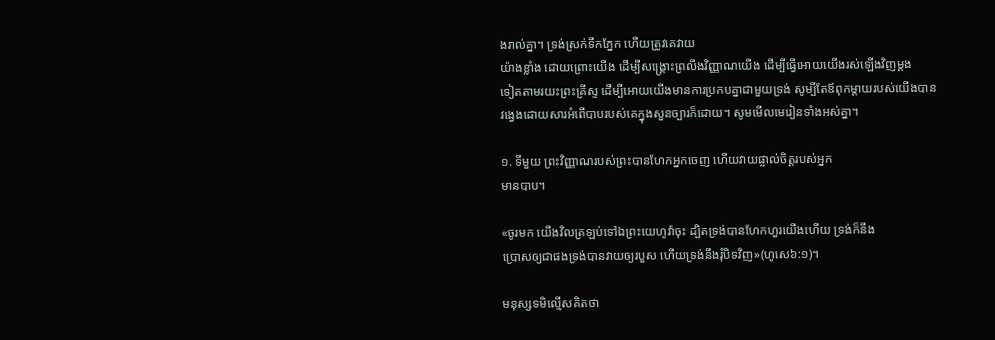ងរាល់គ្នា។ ទ្រង់ស្រក់ទឹកភ្នែក ហើយត្រូវគេវាយ
យ៉ាងខ្លាំង ដោយព្រោះយើង ដើម្បីសង្រ្គោះព្រលឹងវិញ្ញាណយើង ដើម្បីធ្វើអោយយើងរស់ឡើងវិញម្ដង
ទៀតតាមរយះព្រះគ្រីស្ទ ដើម្បីអោយយើងមានការប្រកបគ្នាជាមួយទ្រង់ សូម្បីតែឪពុកម្ដាយរបស់យើងបាន
វង្វេងដោយសារអំពើបាបរបស់គេក្នុងសួនច្បារក៏ដោយ។ សូមមើលមេរៀនទាំងអស់គ្នា។

១. ទីមួយ ព្រះវិញ្ញាណរបស់ព្រះបានហែកអ្នកចេញ ហើយវាយផ្ចាល់ចិត្តរបស់អ្នក
មានបាប។

«ចូរមក យើងវិលត្រឡប់ទៅឯព្រះយេហូវ៉ាចុះ ដ្បិតទ្រង់បានហែកហួរយើងហើយ ទ្រង់ក៏នឹង
ប្រោសឲ្យជាផងទ្រង់បានវាយឲ្យរបួស ហើយទ្រង់នឹងរុំបិទវិញ»(ហូសេ៦:១)។

មនុស្សទមិល្មើសគិតថា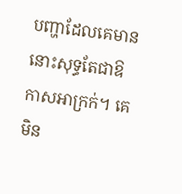បញ្ហាដែលគេមាននោះសុទ្ធតែជាឱកាសអាក្រក់។ គេមិន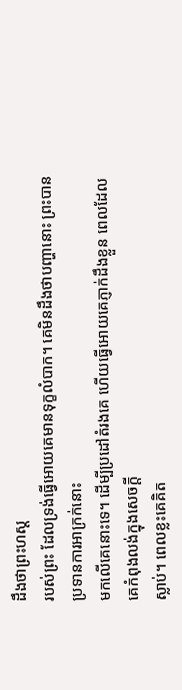ដឹងថាព្រះហស្ដ
របស់ព្រះ ដែលទ្រង់ធ្វើអោយគេមានទុក្ខលំបាក។ គេមិនដឹងថាបញ្ហានោះ ព្រះបានប្រទានការអាក្រក់នោះ
មកលើគេនោះទេ។ ដើម្បីប្រដៅតំរងគេ ហើយធ្វើអោយគេភ្ញាក់ដឹងខ្លួន ពេលដែលគេកំពុងលង់ក្នុងសេចក្ដី
ស្លាប់។ ពេលខ្លះគេគិត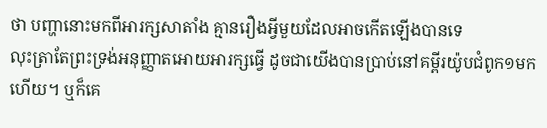ថា បញ្ហានោះមកពីអារក្សសាតាំង គ្មានរឿងអ្វីមួយដែលអាចកើតឡើងបានទេ
លុះត្រាតែព្រះទ្រង់អនុញ្ញាតអោយអារក្សធ្វើ ដូចជាយើងបានប្រាប់នៅគម្ពីរយ៉ូបជំពូក១មកហើយ។ ឬក៏គេ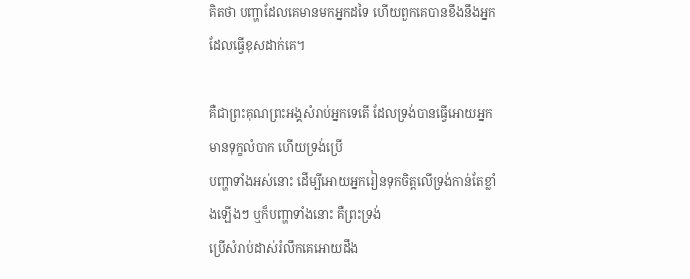គិតថា បញ្ហាដែលគេមានមកអ្នកដទៃ ហើយពួកគេបានខឹងនឹងអ្នកដែលធ្វើខុសដាក់គេ។

គឺជាព្រះគុណព្រះអង្គសំរាប់អ្នកទេតើ ដែលទ្រង់បានធ្វើអោយអ្នកមានទុក្ខលំបាក ហើយទ្រង់ប្រើ
បញ្ហាទាំងអស់នោះ ដើម្បីអោយអ្នករៀនទុកចិត្តលើទ្រង់កាន់តែខ្លាំងឡើងៗ ឬក៏បញ្ហាទាំងនោះ គឺព្រះទ្រង់
ប្រើសំរាប់ដាស់រំលឹកគេអោយដឹង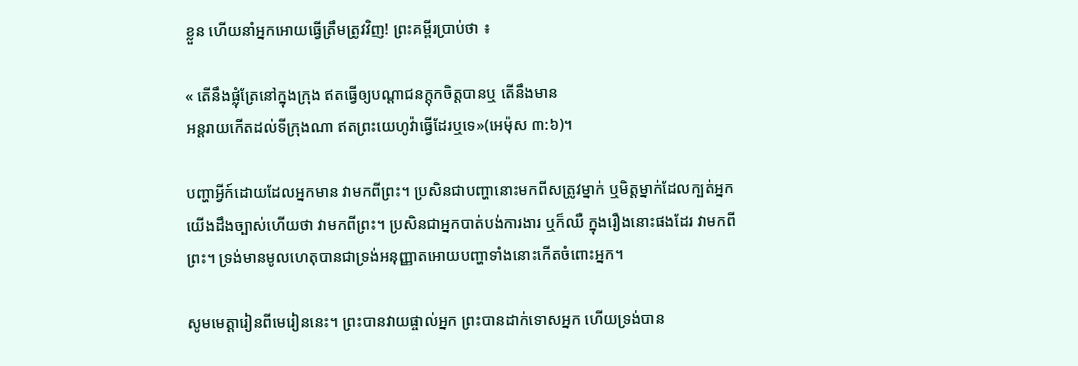ខ្លួន ហើយនាំអ្នកអោយធ្វើត្រឹមត្រូវវិញ! ព្រះគម្ពីរបា្រប់ថា ៖

« តើនឹងផ្លុំត្រែនៅក្នុងក្រុង ឥតធ្វើឲ្យបណ្តាជនក្តុកចិត្តបានឬ តើនឹងមាន
អន្តរាយកើតដល់ទីក្រុងណា ឥតព្រះយេហូវ៉ាធ្វើដែរឬទេ»(អេម៉ុស ៣:៦)។

បញ្ហាអ្វីក៍ដោយដែលអ្នកមាន វាមកពីព្រះ។ ប្រសិនជាបញ្ហានោះមកពីសត្រូវម្នាក់ ឬមិត្ដម្នាក់ដែលក្បត់អ្នក
យើងដឹងច្បាស់ហើយថា វាមកពីព្រះ។ ប្រសិនជាអ្នកបាត់បង់ការងារ ឬក៏ឈឺ ក្នុងរឿងនោះផងដែរ វាមកពី
ព្រះ។ ទ្រង់មានមូលហេតុបានជាទ្រង់អនុញ្ញាតអោយបញ្ហាទាំងនោះកើតចំពោះអ្នក។

សូមមេត្ដារៀនពីមេរៀននេះ។ ព្រះបានវាយផ្ចាល់អ្នក ព្រះបានដាក់ទោសអ្នក ហើយទ្រង់បាន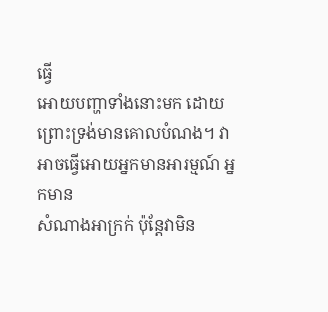ធ្វើ
អោយបញ្ហាទាំងនោះមក ដោយព្រោះទ្រង់មានគោលបំណង។ វាអាចធ្វើអោយអ្នកមានអារម្មណ៍ អ្នកមាន
សំណាងអាក្រក់ ប៉ុន្ដែវាមិន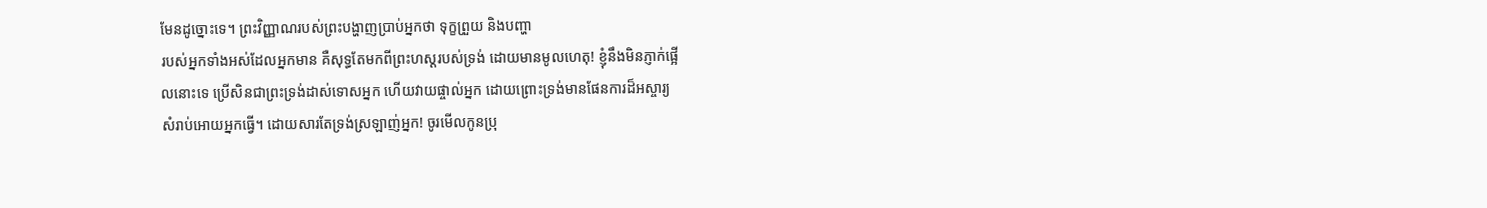មែនដូច្នោះទេ។ ព្រះវិញ្ញាណរបស់ព្រះបង្ហាញប្រាប់អ្នកថា ទុក្ខព្រួយ និងបញ្ហា
របស់អ្នកទាំងអស់ដែលអ្នកមាន គឺសុទ្ធតែមកពីព្រះហស្ដរបស់ទ្រង់ ដោយមានមូលហេតុ! ខ្ញុំនឹងមិនភ្ញាក់ផ្អើ
លនោះទេ ប្រើសិនជាព្រះទ្រង់ដាស់ទោសអ្នក ហើយវាយផ្ចាល់អ្នក ដោយព្រោះទ្រង់មានផែនការដ៏អស្ចារ្យ
សំរាប់អោយអ្នកធ្វើ។ ដោយសារតែទ្រង់ស្រឡាញ់អ្នក! ចូរមើលកូនប្រុ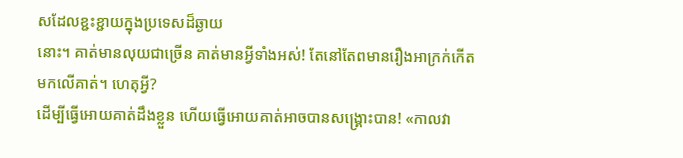សដែលខ្ជះខ្ជាយក្នុងប្រទេសដ៏ឆ្ងាយ
នោះ។ គាត់មានលុយជាច្រើន គាត់មានអ្វីទាំងអស់! តែនៅតែពមានរឿងអាក្រក់កើតមកលើគាត់។ ហេតុអ្វី?
ដើម្បីធ្វើអោយគាត់ដឹងខ្លួន ហើយធ្វើអោយគាត់អាចបានសង្រ្គោះបាន! «កាលវា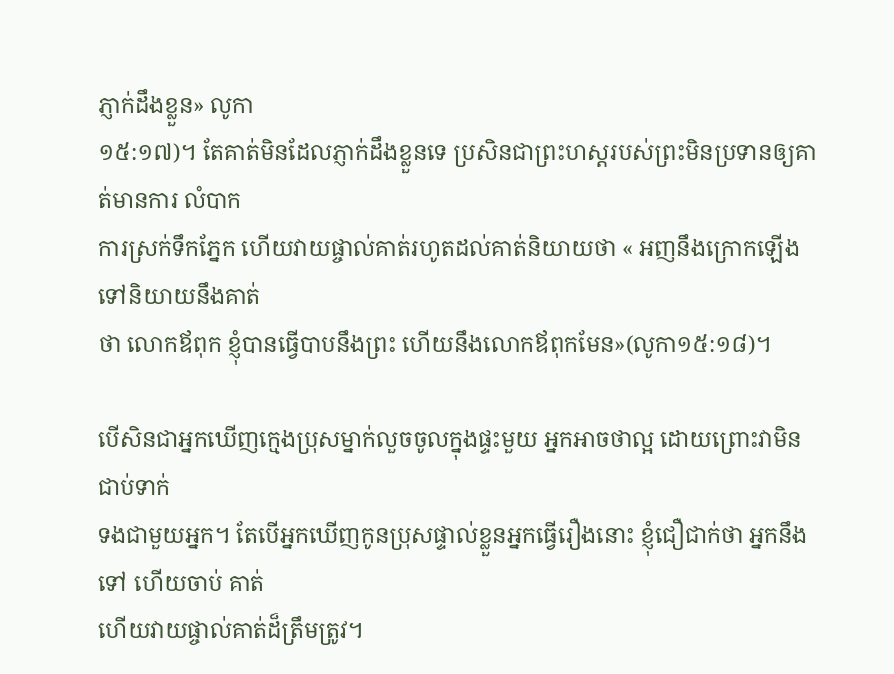ភ្ញាក់ដឹងខ្លួន» លូកា
១៥:១៧)។ តែគាត់មិនដែលភ្ញាក់ដឹងខ្លួនទេ ប្រសិនជាព្រះហស្ដរបស់ព្រះមិនប្រទានឲ្យគាត់មានការ លំបាក
ការស្រក់ទឹកភ្នែក ហើយវាយផ្ចាល់គាត់រហូតដល់គាត់និយាយថា « អញនឹងក្រោកឡើង ទៅនិយាយនឹងគាត់
ថា លោកឪពុក ខ្ញុំបានធ្វើបាបនឹងព្រះ ហើយនឹងលោកឪពុកមែន»(លូកា១៥:១៨)។

បើសិនជាអ្នកឃើញក្មេងប្រុសម្នាក់លួចចូលក្នុងផ្ទះមួយ អ្នកអាចថាល្អ ដោយព្រោះវាមិនជាប់ទាក់
ទងជាមួយអ្នក។ តែបើអ្នកឃើញកូនប្រុសផ្ទាល់ខ្លួនអ្នកធ្វើរឿងនោះ ខ្ញុំជឿជាក់ថា អ្នកនឹងទៅ ហើយចាប់ គាត់
ហើយវាយផ្ចាល់គាត់ដ៏ត្រឹមត្រូវ។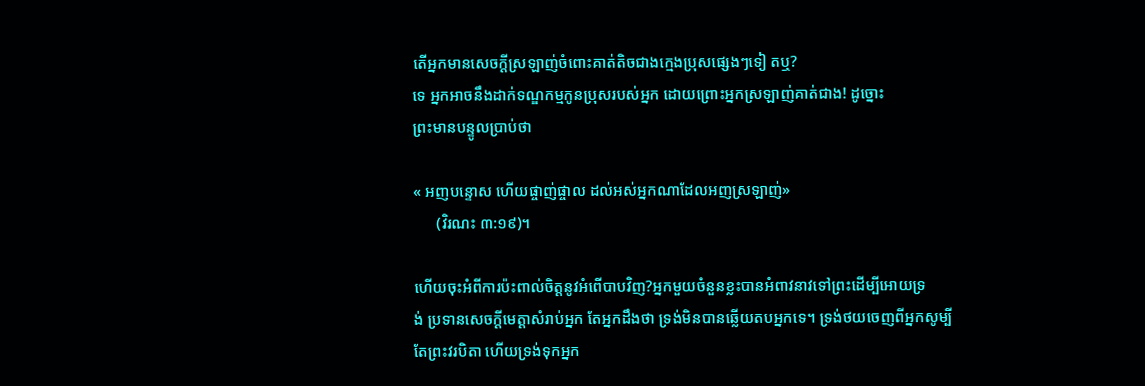តើអ្នកមានសេចក្ដីស្រឡាញ់ចំពោះគាត់តិចជាងក្មេងប្រុសផ្សេងៗទៀ តឬ?
ទេ អ្នកអាចនឹងដាក់ទណ្ឌកម្មកូនប្រុសរបស់អ្នក ដោយព្រោះអ្នកស្រឡាញ់គាត់ជាង! ដូច្នោះ
ព្រះមានបន្ទូលប្រាប់ថា

« អញបន្ទោស ហើយផ្ចាញ់ផ្ចាល ដល់អស់អ្នកណាដែលអញស្រឡាញ់»
      (វិរណះ ៣:១៩)។

ហើយចុះអំពីការប៉ះពាល់ចិត្តនូវអំពើបាបវិញ?អ្នកមួយចំនួនខ្លះបានអំពាវនាវទៅព្រះដើម្បីអោយទ្រ
ង់ ប្រទានសេចក្ដីមេត្តាសំរាប់អ្នក តែអ្នកដឹងថា ទ្រង់មិនបានឆ្លើយតបអ្នកទេ។ ទ្រង់ថយចេញពីអ្នកសូម្បី
តែព្រះវរបិតា ហើយទ្រង់ទុកអ្នក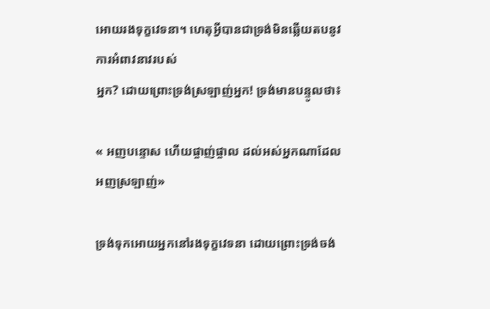អោយរងទុក្ខវេទនា។ ហេតុអ្វីបានជាទ្រង់មិនឆ្លើយតបនូវការអំពាវនាវរបស់
អ្នក? ដោយព្រោះទ្រង់ស្រឡាញ់អ្នក! ទ្រង់មានបន្ទូលថា៖

« អញបន្ទោស ហើយផ្ចាញ់ផ្ចាល ដល់អស់អ្នកណាដែលអញស្រឡាញ់»

ទ្រង់ទុកអោយអ្នកនៅរងទុក្ខវេទនា ដោយព្រោះទ្រង់ចង់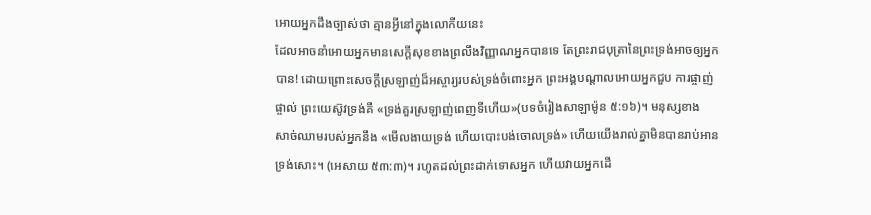អោយអ្នកដឹងច្បាស់ថា គ្មានអ្វីនៅក្នុងលោកីយនេះ
ដែលអាចនាំអោយអ្នកមានសេក្ដីសុខខាងព្រលឹងវិញ្ញាណអ្នកបានទេ តែព្រះរាជបុត្រានៃព្រះទ្រង់អាចឲ្យអ្នក
បាន! ដោយព្រោះសេចក្ដីស្រឡាញ់ដ៏អស្ចារ្យរបស់ទ្រង់ចំពោះអ្នក ព្រះអង្គបណ្ដាលអោយអ្នកជួប ការផ្ចាញ់
ផ្ចាល់ ព្រះយេស៊ូវទ្រង់គឺ «ទ្រង់គួរស្រឡាញ់ពេញទីហើយ»(បទចំរៀងសាឡាម៉ូន ៥:១៦)។ មនុស្សខាង
សាច់ឈាមរបស់អ្នកនឹង «មើលងាយទ្រង់ ហើយបោះបង់ចោលទ្រង់» ហើយយើងរាល់គ្នាមិនបានរាប់អាន
ទ្រង់សោះ។ (អេសាយ ៥៣:៣)។ រហូតដល់ព្រះដាក់ទោសអ្នក ហើយវាយអ្នកដើ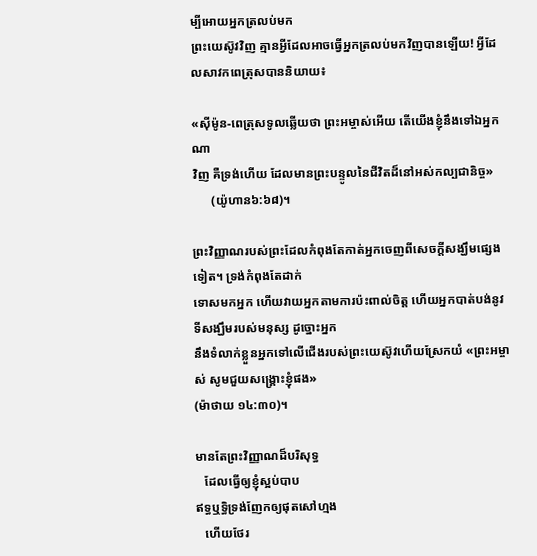ម្បីអោយអ្នកត្រលប់មក
ព្រះយេស៊ូវវិញ គ្មានអ្វីដែលអាចធ្វើអ្នកត្រលប់មកវិញបានឡើយ! អ្វីដែលសាវកពេត្រុសបាននិយាយ៖

«ស៊ីម៉ូន-ពេត្រុសទូលឆ្លើយថា ព្រះអម្ចាស់អើយ តើយើងខ្ញុំនឹងទៅឯអ្នកណា
វិញ គឺទ្រង់ហើយ ដែលមានព្រះបន្ទូលនៃជីវិតដ៏នៅអស់កល្បជានិច្ច»
      (យ៉ូហាន៦:៦៨)។

ព្រះវិញ្ញាណរបស់ព្រះដែលកំពុងតែកាត់អ្នកចេញពីសេចក្ដីសង្ឃឹមផ្សេងទៀត។ ទ្រង់កំពុងតែដាក់
ទោសមកអ្នក ហើយវាយអ្នកតាមការប៉ះពាល់ចិត្ត ហើយអ្នកបាត់បង់នូវទីសង្ឃឹមរបស់មនុស្ស ដូច្នោះអ្នក
នឹងទំលាក់ខ្លួនអ្នកទៅលើជើងរបស់ព្រះយេស៊ូវហើយស្រែកយំ «ព្រះអម្ចាស់ សូមជួយសង្រ្គោះខ្ញុំផង»
(ម៉ាថាយ ១៤:៣០)។

មានតែព្រះវិញ្ញាណដ៏បរិសុទ្ធ
   ដែលធ្វើឲ្យខ្ញុំស្អប់បាប
ឥទ្ធឬទ្ធិទ្រង់ញែកឲ្យផុតសៅហ្មង
   ហើយថែរ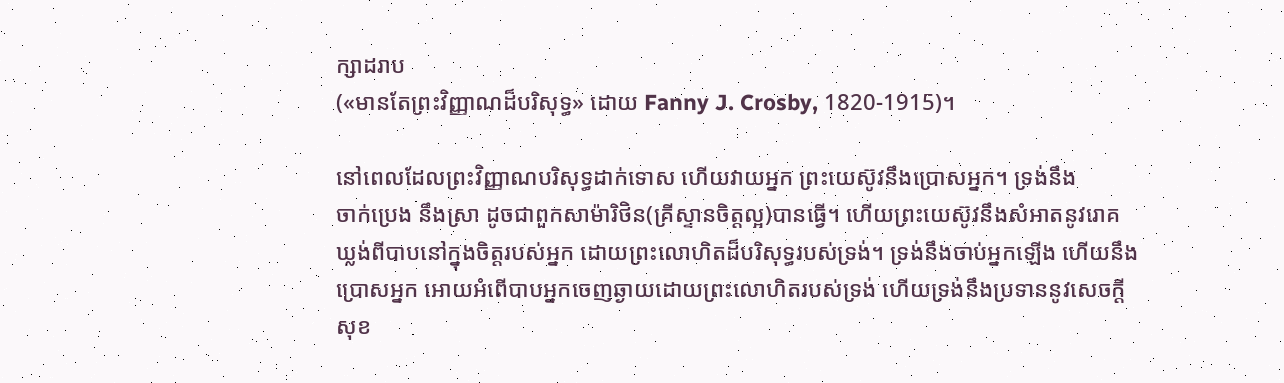ក្សាដរាប
(«មានតែព្រះវិញ្ញាណដ៏បរិសុទ្ធ» ដោយ Fanny J. Crosby, 1820-1915)។

នៅពេលដែលព្រះវិញ្ញាណបរិសុទ្ធដាក់ទោស ហើយវាយអ្នក ព្រះយេស៊ូវនឹងប្រោសអ្នក។ ទ្រង់នឹង
ចាក់ប្រេង នឹងស្រា ដូចជាពួកសាម៉ារិថិន(គ្រីស្ទានចិត្តល្អ)បានធ្វើ។ ហើយព្រះយេស៊ូវនឹងសំអាតនូវរោគ
ឃ្លង់ពីបាបនៅក្នុងចិត្តរបស់អ្នក ដោយព្រះលោហិតដ៏បរិសុទ្ធរបស់ទ្រង់។ ទ្រង់នឹងចាប់អ្នកឡើង ហើយនឹង
ប្រោសអ្នក អោយអំពើបាបអ្នកចេញឆ្ងាយដោយព្រះលោហិតរបស់ទ្រង់ ហើយទ្រង់នឹងប្រទាននូវសេចក្ដី
សុខ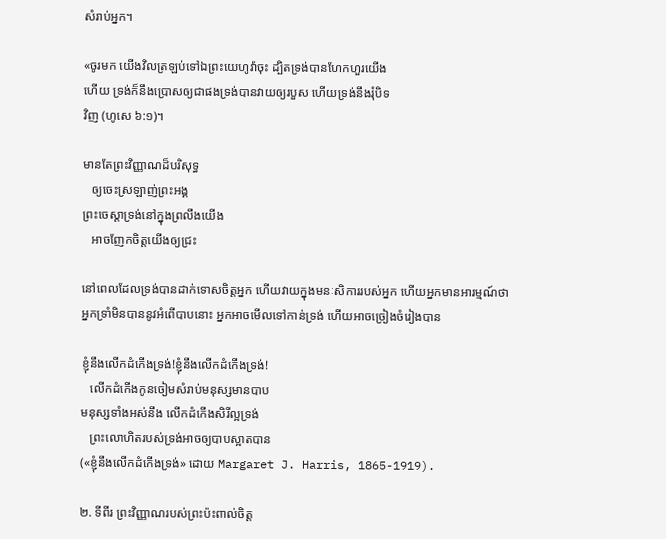សំរាប់អ្នក។

«ចូរមក យើងវិលត្រឡប់ទៅឯព្រះយេហូវ៉ាចុះ ដ្បិតទ្រង់បានហែកហួរយើង
ហើយ ទ្រង់ក៏នឹងប្រោសឲ្យជាផងទ្រង់បានវាយឲ្យរបួស ហើយទ្រង់នឹងរុំបិទ
វិញ (ហូសេ ៦:១)។

មានតែព្រះវិញ្ញាណដ៏បរិសុទ្ធ
   ឲ្យចេះស្រឡាញ់ព្រះអង្គ
ព្រះចេស្ដាទ្រង់នៅក្នុងព្រលឹងយើង
   អាចញែកចិត្តយើងឲ្យជ្រះ

នៅពេលដែលទ្រង់បានដាក់ទោសចិត្តអ្នក ហើយវាយក្នុងមនៈសិការរបស់អ្នក ហើយអ្នកមានអារម្មណ៍ថា
អ្នកទ្រាំមិនបាននូវអំពើបាបនោះ អ្នកអាចមើលទៅកាន់ទ្រង់ ហើយអាចច្រៀងចំរៀងបាន

ខ្ញុំនឹងលើកដំកើងទ្រង់!ខ្ញុំនឹងលើកដំកើងទ្រង់!
   លើកដំកើងកូនចៀមសំរាប់មនុស្សមានបាប
មនុស្សទាំងអស់នឹង លើកដំកើងសិរីល្អទ្រង់
   ព្រះលោហិតរបស់ទ្រង់អាចឲ្យបាបស្អាតបាន
(«ខ្ញុំនឹងលើកដំកើងទ្រង់» ដោយ Margaret J. Harris, 1865-1919).

២. ទីពីរ ព្រះវិញ្ញាណរបស់ព្រះប៉ះពាល់ចិត្ត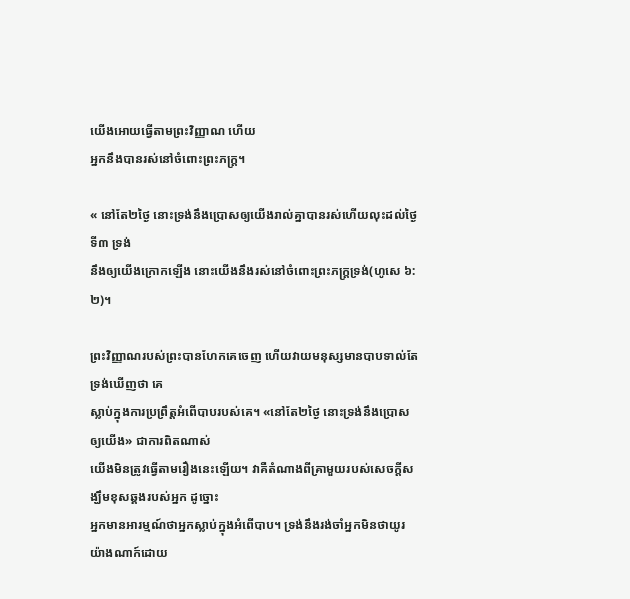យើងអោយធ្វើតាមព្រះវិញ្ញាណ ហើយ
អ្នកនឹងបានរស់នៅចំពោះព្រះភក្រ្ដ។

« នៅតែ២ថ្ងៃ នោះទ្រង់នឹងប្រោសឲ្យយើងរាល់គ្នាបានរស់ហើយលុះដល់ថ្ងៃទី៣ ទ្រង់
នឹងឲ្យយើងក្រោកឡើង នោះយើងនឹងរស់នៅចំពោះព្រះភក្ត្រទ្រង់(ហូសេ ៦:២)។

ព្រះវិញ្ញាណរបស់ព្រះបានហែកគេចេញ ហើយវាយមនុស្សមានបាបទាល់តែទ្រង់ឃើញថា គេ
ស្លាប់ក្នុងការប្រព្រឹត្ដអំពើបាបរបស់គេ។ «នៅតែ២ថ្ងៃ នោះទ្រង់នឹងប្រោសឲ្យយើង» ជាការពិតណាស់
យើងមិនត្រូវធ្វើតាមរឿងនេះឡើយ។ វាគឺតំណាងពីគ្រាមួយរបស់សេចក្ដីសង្ឃឹមខុសឆ្គងរបស់អ្នក ដូច្នោះ
អ្នកមានអារម្មណ៍ថាអ្នកស្លាប់ក្នុងអំពើបាប។ ទ្រង់នឹងរង់ចាំអ្នកមិនថាយូរយ៉ាងណាក៍ដោយ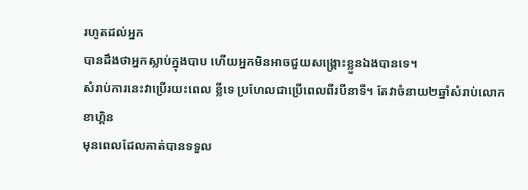រហូតដល់អ្នក
បានដឹងថាអ្នកស្លាប់ក្នុងបាប ហើយអ្នកមិនអាចជួយសង្រ្គោះខ្លួនឯងបានទេ។
សំរាប់ការនេះវាប្រើរយះពេល ខ្លីទេ ប្រហែលជាប្រើពេលពីរបីនាទី។ តែវាចំនាយ២ឆ្នាំសំរាប់លោកខាហ្គិន
មុនពេលដែលគាត់បានទទួល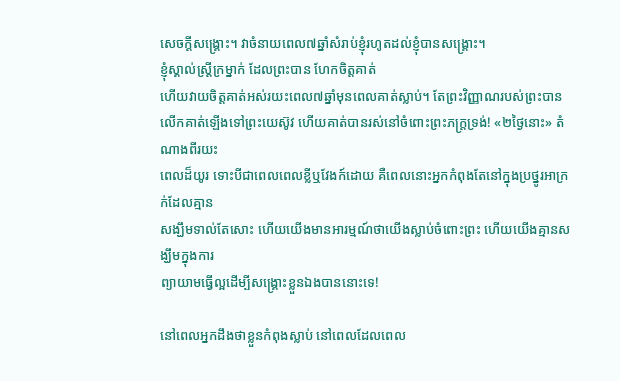សេចក្ដីសង្រ្គោះ។ វាចំនាយពេល៧ឆ្នាំសំរាប់ខ្ញុំរហូតដល់ខ្ញុំបានសង្រ្គោះ។
ខ្ញុំស្គាល់ស្រ្ដីក្រម្នាក់ ដែលព្រះបាន ហែកចិត្តគាត់
ហើយវាយចិត្តគាត់អស់រយះពេល៧ឆ្នាំមុនពេលគាត់ស្លាប់។ តែព្រះវិញ្ញាណរបស់ព្រះបាន
លើកគាត់ឡើងទៅព្រះយេស៊ូវ ហើយគាត់បានរស់នៅចំពោះព្រះភក្ត្រទ្រង់! «២ថ្ងៃនោះ» តំណាងពីរយះ
ពេលដ៏យូរ ទោះបីជាពេលពេលខ្លីឬវែងក៍ដោយ គឺពេលនោះអ្នកកំពុងតែនៅក្នុងប្រថ្នូរអាក្រក់ដែលគ្មាន
សង្ឃឹមទាល់តែសោះ ហើយយើងមានអារម្មណ៍ថាយើងស្លាប់ចំពោះព្រះ ហើយយើងគ្មានសង្ឃឹមក្នុងការ
ព្យាយាមធ្វើល្អដើម្បីសង្រ្គោះខ្លួនឯងបាននោះទេ!

នៅពេលអ្នកដឹងថាខ្លួនកំពុងស្លាប់ នៅពេលដែលពេល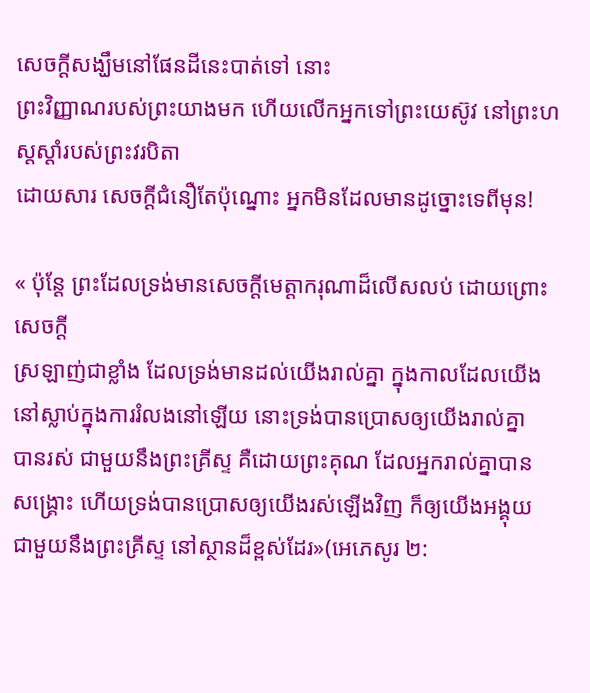សេចក្ដីសង្ឃឹមនៅផែនដីនេះបាត់ទៅ នោះ
ព្រះវិញ្ញាណរបស់ព្រះយាងមក ហើយលើកអ្នកទៅព្រះយេស៊ូវ នៅព្រះហស្ដស្ដាំរបស់ព្រះវរបិតា
ដោយសារ សេចក្ដីជំនឿតែប៉ុណ្នោះ អ្នកមិនដែលមានដូច្នោះទេពីមុន!

« ប៉ុន្តែ ព្រះដែលទ្រង់មានសេចក្តីមេត្តាករុណាដ៏លើសលប់ ដោយព្រោះសេចក្តី
ស្រឡាញ់ជាខ្លាំង ដែលទ្រង់មានដល់យើងរាល់គ្នា ក្នុងកាលដែលយើង
នៅស្លាប់ក្នុងការរំលងនៅឡើយ នោះទ្រង់បានប្រោសឲ្យយើងរាល់គ្នា
បានរស់ ជាមួយនឹងព្រះគ្រីស្ទ គឺដោយព្រះគុណ ដែលអ្នករាល់គ្នាបាន
សង្គ្រោះ ហើយទ្រង់បានប្រោសឲ្យយើងរស់ឡើងវិញ ក៏ឲ្យយើងអង្គុយ
ជាមួយនឹងព្រះគ្រីស្ទ នៅស្ថានដ៏ខ្ពស់ដែរ»(អេភេសូរ ២: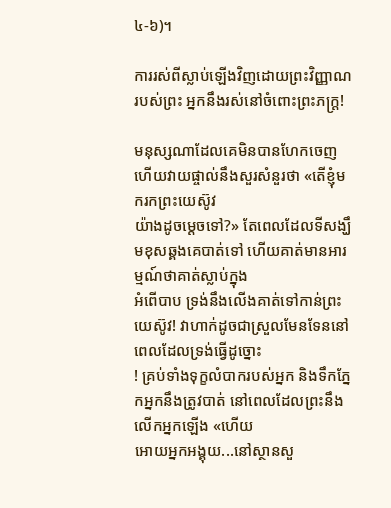៤-៦)។

ការរស់ពីស្លាប់ឡើងវិញដោយព្រះវិញ្ញាណរបស់ព្រះ អ្នកនឹងរស់នៅចំពោះព្រះភក្រ្ដ!

មនុស្សណាដែលគេមិនបានហែកចេញ ហើយវាយផ្ចាល់នឹងសួរសំនួរថា «តើខ្ញុំមករកព្រះយេស៊ូវ
យ៉ាងដូចម្ដេចទៅ?» តែពេលដែលទីសង្ឃឹមខុសឆ្គងគេបាត់ទៅ ហើយគាត់មានអារម្មណ៍ថាគាត់ស្លាប់ក្នុង
អំពើបាប ទ្រង់នឹងលើងគាត់ទៅកាន់ព្រះយេស៊ូវ! វាហាក់ដូចជាស្រួលមែនទែននៅពេលដែលទ្រង់ធ្វើដូច្នោះ
! គ្រប់ទាំងទុក្ខលំបាករបស់អ្នក និងទឹកភ្នែកអ្នកនឹងត្រូវបាត់ នៅពេលដែលព្រះនឹងលើកអ្នកឡើង «ហើយ
អោយអ្នកអង្គុយ...នៅស្ថានសួ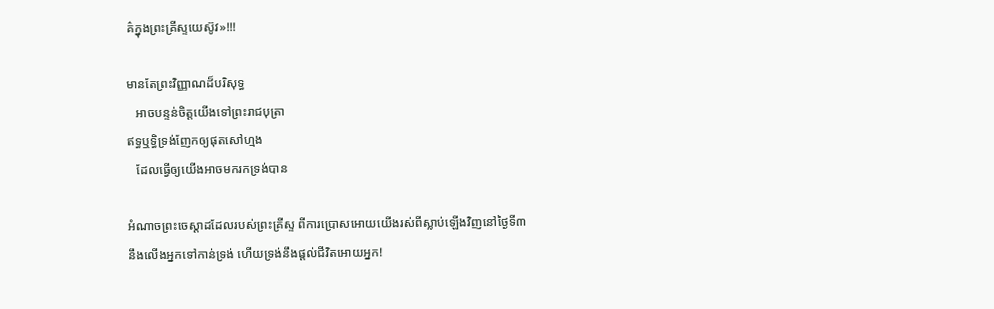គ៌ក្នុងព្រះគ្រីស្ទយេស៊ូវ»!!!

មានតែព្រះវិញ្ញាណដ៏បរិសុទ្ធ
   អាចបន្ទន់ចិត្តយើងទៅព្រះរាជបុត្រា
ឥទ្ធឬទ្ធិទ្រង់ញែកឲ្យផុតសៅហ្មង
   ដែលធ្វើឲ្យយើងអាចមករកទ្រង់បាន

អំណាចព្រះចេស្ដាដដែលរបស់ព្រះគ្រីស្ទ ពីការប្រោសអោយយើងរស់ពីស្លាប់ឡើងវិញនៅថ្ងៃទី៣
នឹងលើងអ្នកទៅកាន់ទ្រង់ ហើយទ្រង់នឹងផ្ដល់ជីវិតអោយអ្នក!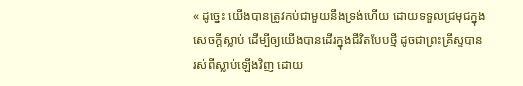« ដូច្នេះ យើងបានត្រូវកប់ជាមួយនឹងទ្រង់ហើយ ដោយទទួលជ្រមុជក្នុង
សេចក្តីស្លាប់ ដើម្បីឲ្យយើងបានដើរក្នុងជីវិតបែបថ្មី ដូចជាព្រះគ្រីស្ទបាន
រស់ពីស្លាប់ឡើងវិញ ដោយ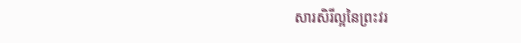សារសិរីល្អនៃព្រះវរ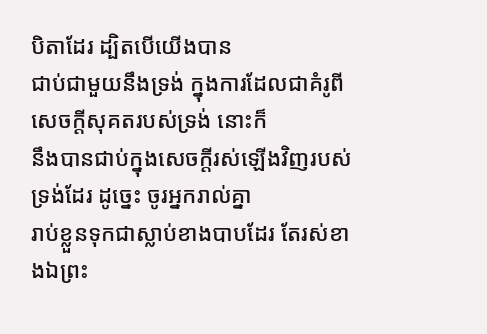បិតាដែរ ដ្បិតបើយើងបាន
ជាប់ជាមួយនឹងទ្រង់ ក្នុងការដែលជាគំរូពីសេចក្តីសុគតរបស់ទ្រង់ នោះក៏
នឹងបានជាប់ក្នុងសេចក្តីរស់ឡើងវិញរបស់ទ្រង់ដែរ ដូច្នេះ ចូរអ្នករាល់គ្នា
រាប់ខ្លួនទុកជាស្លាប់ខាងបាបដែរ តែរស់ខាងឯព្រះ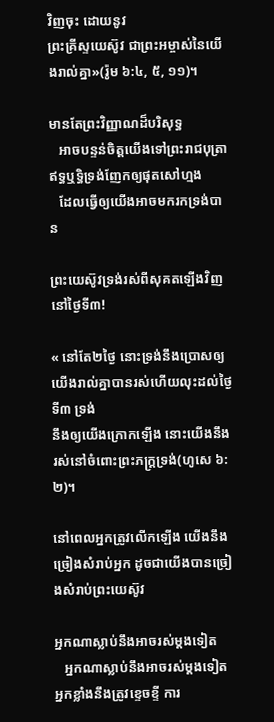វិញចុះ ដោយនូវ
ព្រះគ្រីស្ទយេស៊ូវ ជាព្រះអម្ចាស់នៃយើងរាល់គ្នា»(រ៉ូម ៦:៤, ៥, ១១)។

មានតែព្រះវិញ្ញាណដ៏បរិសុទ្ធ
   អាចបន្ទន់ចិត្តយើងទៅព្រះរាជបុត្រា
ឥទ្ធឬទ្ធិទ្រង់ញែកឲ្យផុតសៅហ្មង
   ដែលធ្វើឲ្យយើងអាចមករកទ្រង់បាន

ព្រះយេស៊ូវទ្រង់រស់ពីសុគតឡើងវិញនៅថ្ងៃទី៣!

« នៅតែ២ថ្ងៃ នោះទ្រង់នឹងប្រោសឲ្យយើងរាល់គ្នាបានរស់ហើយលុះដល់ថ្ងៃទី៣ ទ្រង់
នឹងឲ្យយើងក្រោកឡើង នោះយើងនឹងរស់នៅចំពោះព្រះភក្ត្រទ្រង់(ហូសេ ៦:២)។

នៅពេលអ្នកត្រូវលើកឡើង យើងនឹងច្រៀងសំរាប់អ្នក ដូចជាយើងបានច្រៀងសំរាប់ព្រះយេស៊ូវ

អ្នកណាស្លាប់នឹងអាចរស់ម្ដងទៀត
   អ្នកណាស្លាប់នឹងអាចរស់ម្ដងទៀត
អ្នកខ្លាំងនឹងត្រូវខ្ទេចខ្ទី ការ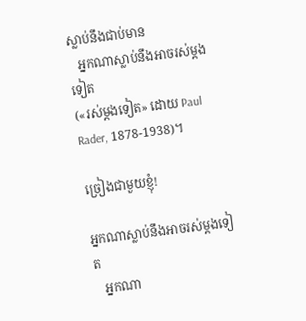ស្លាប់នឹងជាប់មាន
   អ្នកណាស្លាប់នឹងអាចរស់ម្ដងទៀត
(«រស់ម្ដងទៀត» ដោយ Paul Rader, 1878-1938)។

ច្រៀងជាមួយខ្ញុំ!

អ្នកណាស្លាប់នឹងអាចរស់ម្ដងទៀត
   អ្នកណា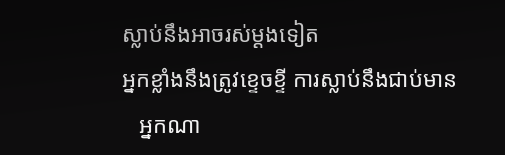ស្លាប់នឹងអាចរស់ម្ដងទៀត
អ្នកខ្លាំងនឹងត្រូវខ្ទេចខ្ទី ការស្លាប់នឹងជាប់មាន
   អ្នកណា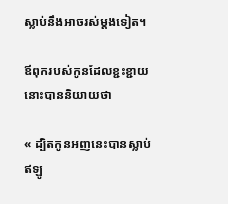ស្លាប់នឹងអាចរស់ម្ដងទៀត។

ឪពុករបស់កូនដែលខ្ជះខ្ជាយនោះបាននិយាយថា

« ដ្បិតកូនអញនេះបានស្លាប់ ឥឡូ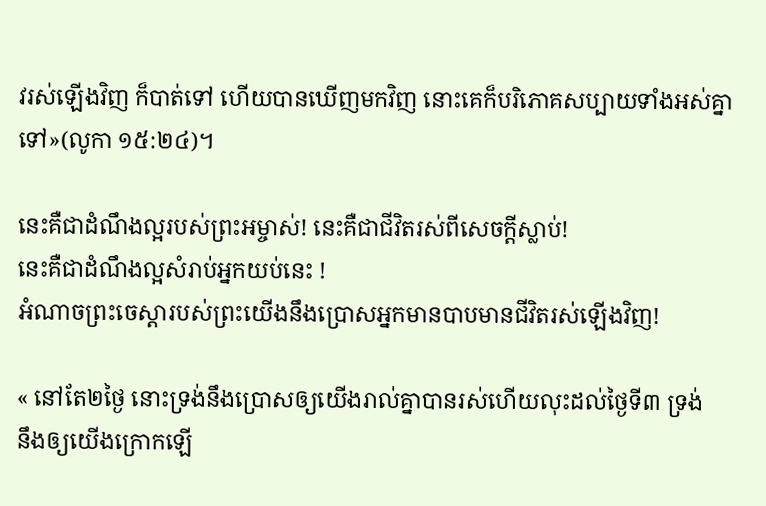វរស់ឡើងវិញ ក៏បាត់ទៅ ហើយបានឃើញមកវិញ នោះគេក៏បរិភោគសប្បាយទាំងអស់គ្នាទៅ»(លូកា ១៥:២៤)។

នេះគឺជាដំណឹងល្អរបស់ព្រះអម្ចាស់! នេះគឺជាជីវិតរស់ពីសេចក្ដីស្លាប់!
នេះគឺជាដំណឹងល្អសំរាប់អ្នកយប់នេះ !
អំណាចព្រះចេស្ដារបស់ព្រះយើងនឹងប្រោសអ្នកមានបាបមានជីវិតរស់ឡើងវិញ!

« នៅតែ២ថ្ងៃ នោះទ្រង់នឹងប្រោសឲ្យយើងរាល់គ្នាបានរស់ហើយលុះដល់ថ្ងៃទី៣ ទ្រង់
នឹងឲ្យយើងក្រោកឡើ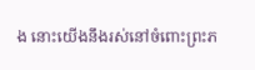ង នោះយើងនឹងរស់នៅចំពោះព្រះភ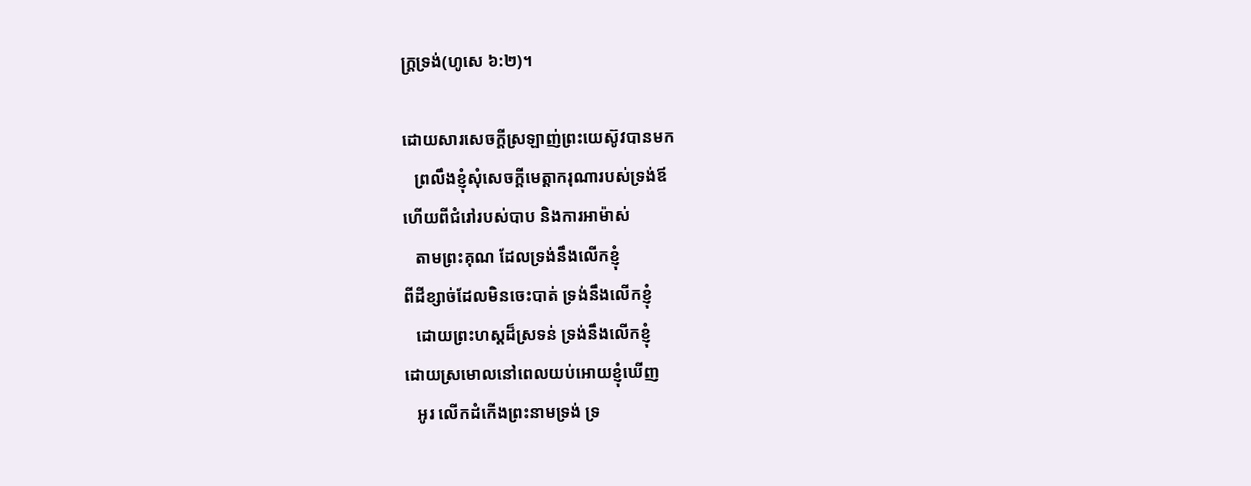ក្ត្រទ្រង់(ហូសេ ៦:២)។

ដោយសារសេចក្ដីស្រឡាញ់ព្រះយេស៊ូវបានមក
   ព្រលឹងខ្ញុំសុំសេចក្ដីមេត្តាករុណារបស់ទ្រង់ឪ
ហើយពីជំរៅរបស់បាប និងការអាម៉ាស់
   តាមព្រះគុណ ដែលទ្រង់នឹងលើកខ្ញុំ
ពីដីខ្សាច់ដែលមិនចេះបាត់ ទ្រង់នឹងលើកខ្ញុំ
   ដោយព្រះហស្ដដ៏ស្រទន់ ទ្រង់នឹងលើកខ្ញុំ
ដោយស្រមោលនៅពេលយប់អោយខ្ញុំឃើញ
   អូរ លើកដំកើងព្រះនាមទ្រង់ ទ្រ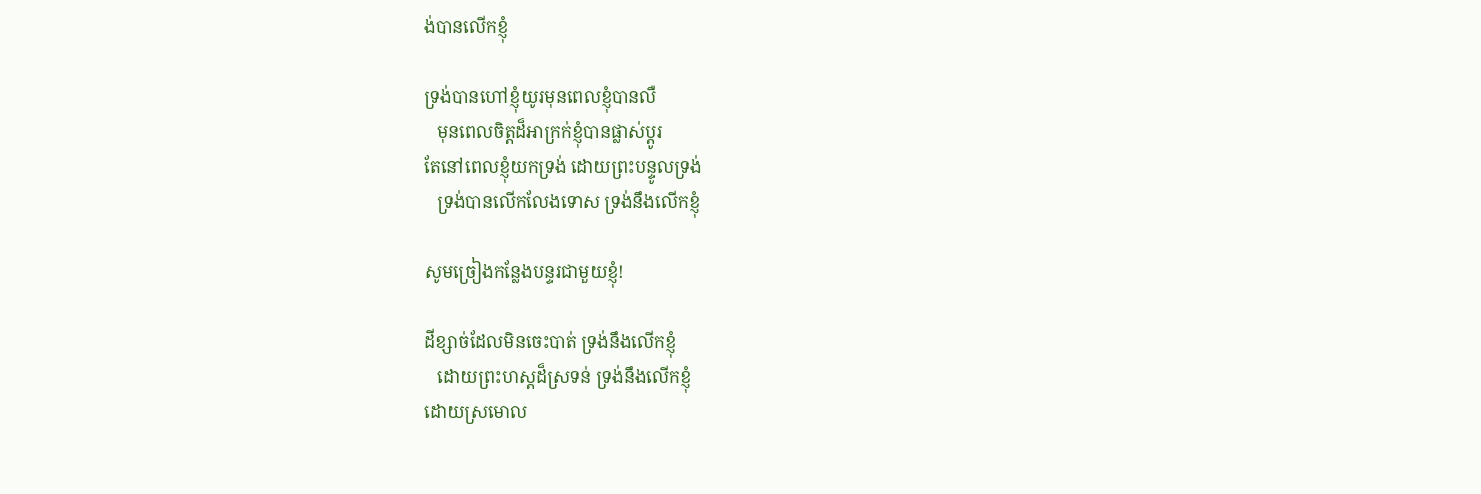ង់បានលើកខ្ញុំ

ទ្រង់បានហៅខ្ញុំយូរមុនពេលខ្ញុំបានលឺ
   មុនពេលចិត្តដ៏អាក្រក់ខ្ញុំបានផ្លាស់ប្ដូរ
តែនៅពេលខ្ញុំយកទ្រង់ ដោយព្រះបន្ទូលទ្រង់
   ទ្រង់បានលើកលែងទោស ទ្រង់នឹងលើកខ្ញុំ

សូមច្រៀងកន្លែងបន្ទរជាមួយខ្ញុំ!

ដីខ្សាច់ដែលមិនចេះបាត់ ទ្រង់នឹងលើកខ្ញុំ
   ដោយព្រះហស្ដដ៏ស្រទន់ ទ្រង់នឹងលើកខ្ញុំ
ដោយស្រមោល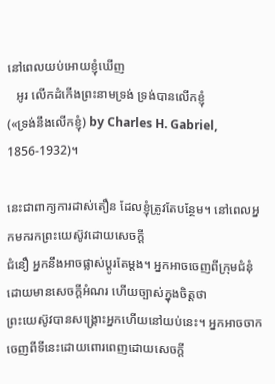នៅពេលយប់អោយខ្ញុំឃើញ
   អូរ លើកដំកើងព្រះនាមទ្រង់ ទ្រង់បានលើកខ្ញុំ
(«ទ្រង់នឹងលើកខ្ញុំ) by Charles H. Gabriel, 1856-1932)។

នេះជាពាក្យការដាស់តឿន ដែលខ្ញុំត្រូវតែបន្ថែម។ នៅពេលអ្នកមករកព្រះយេស៊ូវដោយសេចក្ដី
ជំនឿ អ្នកនឹងអាចផ្លាស់ប្ដូរតែម្ដង។ អ្នកអាចចេញពីក្រុមជំនុំដោយមានសេចក្ដីអំណរ ហើយច្បាស់ក្នុងចិត្តថា
ព្រះយេស៊ូវបានសង្រ្គោះអ្នកហើយនៅយប់នេះ។ អ្នកអាចចាកចេញពីទីនេះដោយពោរពេញដោយសេចក្ដី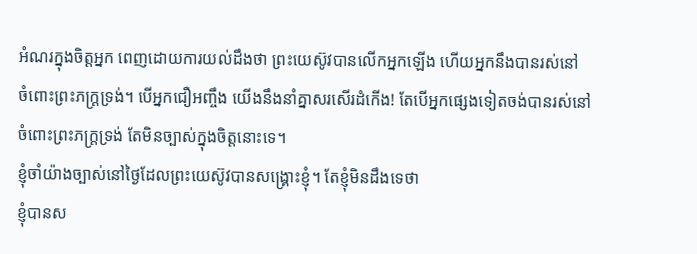អំណរក្នុងចិត្តអ្នក ពេញដោយការយល់ដឹងថា ព្រះយេស៊ូវបានលើកអ្នកឡើង ហើយអ្នកនឹងបានរស់នៅ
ចំពោះព្រះភក្រ្ដទ្រង់។ បើអ្នកជឿអញ្ចឹង យើងនឹងនាំគ្នាសរសើរដំកើង! តែបើអ្នកផ្សេងទៀតចង់បានរស់នៅ
ចំពោះព្រះភក្រ្ដទ្រង់ តែមិនច្បាស់ក្នុងចិត្តនោះទេ។
ខ្ញុំចាំយ៉ាងច្បាស់នៅថ្ងៃដែលព្រះយេស៊ូវបានសង្រ្គោះខ្ញុំ។ តែខ្ញុំមិនដឹងទេថា
ខ្ញុំបានស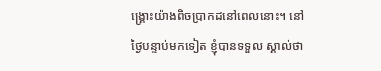ង្រ្គោះយ៉ាងពិចប្រាកដនៅពេលនោះ។ នៅថ្ងៃបន្ទាប់មកទៀត ខ្ញុំបានទទួល ស្គាល់ថា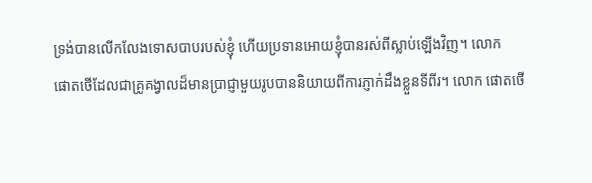ទ្រង់បានលើកលែងទោសបាបរបស់ខ្ញុំ ហើយប្រទានអោយខ្ញុំបានរស់ពីស្លាប់ឡើងវិញ។ លោក
ផោតថើដែលជាគ្រូគង្វាលដ៏មានប្រាជ្ញាមួយរូបបាននិយាយពីការភ្ញាក់ដឹងខ្លួនទីពីរ។ លោក ផោតថើ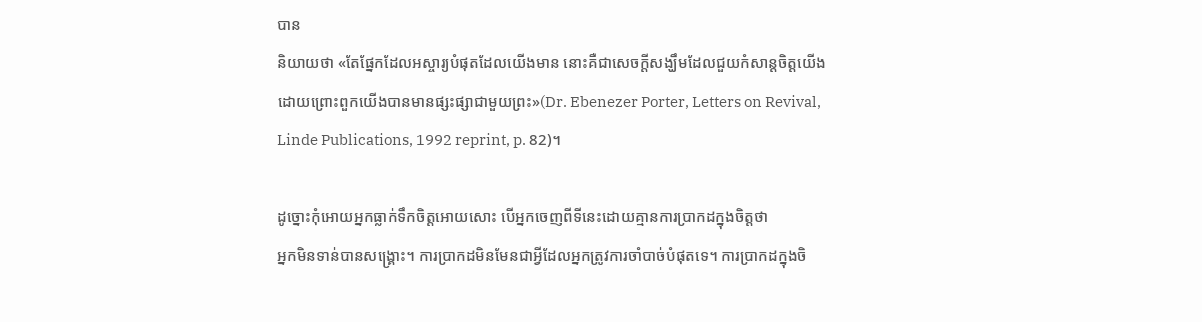បាន
និយាយថា «តែផ្នែកដែលអស្ចារ្យបំផុតដែលយើងមាន នោះគឺជាសេចក្ដីសង្ឃឹមដែលជួយកំសាន្ដចិត្តយើង
ដោយព្រោះពួកយើងបានមានផ្សះផ្សាជាមួយព្រះ»(Dr. Ebenezer Porter, Letters on Revival,
Linde Publications, 1992 reprint, p. 82)។

ដូច្នោះកុំអោយអ្នកធ្លាក់ទឹកចិត្តអោយសោះ បើអ្នកចេញពីទីនេះដោយគ្មានការប្រាកដក្នុងចិត្តថា
អ្នកមិនទាន់បានសង្រ្គោះ។ ការប្រាកដមិនមែនជាអ្វីដែលអ្នកត្រូវការចាំបាច់បំផុតទេ។ ការប្រាកដក្នុងចិ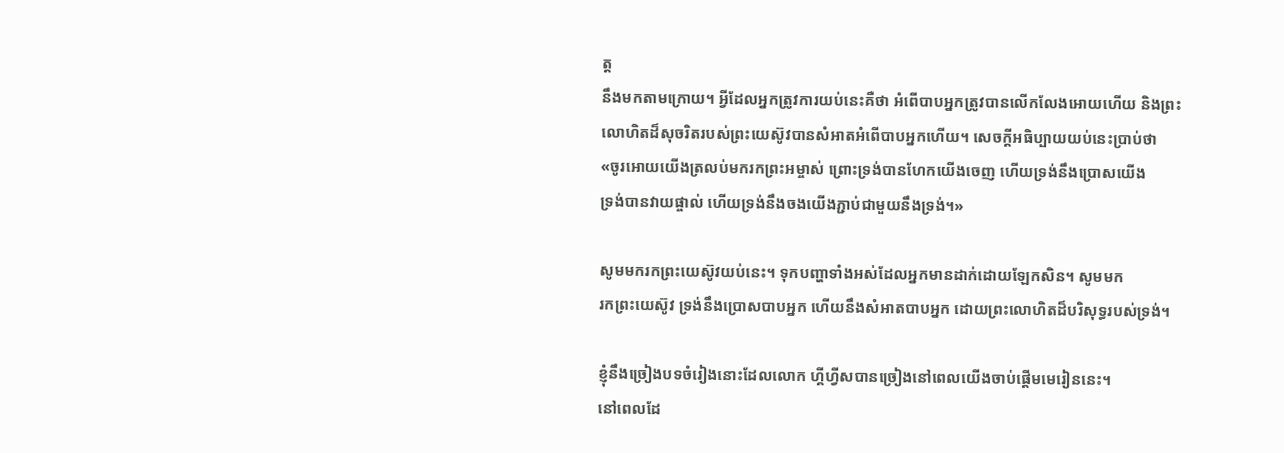ត្ត
នឹងមកតាមក្រោយ។ អ្វីដែលអ្នកត្រូវការយប់នេះគឺថា អំពើបាបអ្នកត្រូវបានលើកលែងអោយហើយ និងព្រះ
លោហិតដ៏សុចរិតរបស់ព្រះយេស៊ូវបានសំអាតអំពើបាបអ្នកហើយ។ សេចក្ដីអធិប្បាយយប់នេះប្រាប់ថា
«ចូរអោយយើងត្រលប់មករកព្រះអម្ចាស់ ព្រោះទ្រង់បានហែកយើងចេញ ហើយទ្រង់នឹងប្រោសយើង
ទ្រង់បានវាយផ្ចាល់ ហើយទ្រង់នឹងចងយើងភ្ជាប់ជាមួយនឹងទ្រង់។»

សូមមករកព្រះយេស៊ូវយប់នេះ។ ទុកបញ្ហាទាំងអស់ដែលអ្នកមានដាក់ដោយឡែកសិន។ សូមមក
រកព្រះយេស៊ូវ ទ្រង់នឹងប្រោសបាបអ្នក ហើយនឹងសំអាតបាបអ្នក ដោយព្រះលោហិតដ៏បរិសុទ្ធរបស់ទ្រង់។

ខ្ញុំនឹងច្រៀងបទចំរៀងនោះដែលលោក ហ្គីហ្វីសបានច្រៀងនៅពេលយើងចាប់ផ្ដើមមេរៀននេះ។
នៅពេលដែ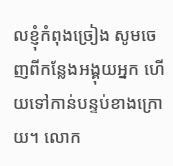លខ្ញុំកំពុងច្រៀង សូមចេញពីកន្លែងអង្គុយអ្នក ហើយទៅកាន់បន្ទប់ខាងក្រោយ។ លោក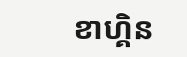ខាហ្គិន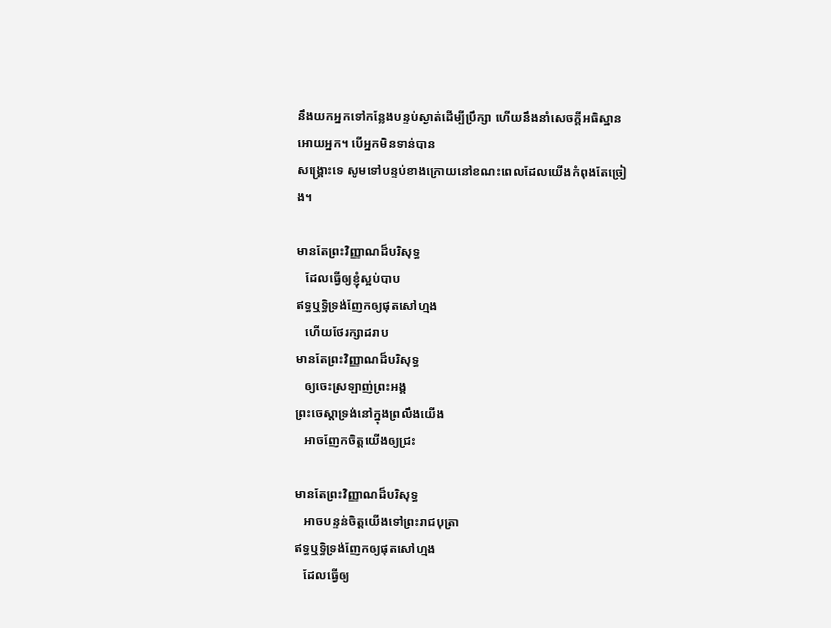នឹងយកអ្នកទៅកន្លែងបន្ទប់ស្ងាត់ដើម្បីប្រឹក្សា ហើយនឹងនាំសេចក្ដីអធិស្ឋានអោយអ្នក។ បើអ្នកមិនទាន់បាន
សង្រ្គោះទេ សូមទៅបន្ទប់ខាងក្រោយនៅខណះពេលដែលយើងកំពុងតែច្រៀង។

មានតែព្រះវិញ្ញាណដ៏បរិសុទ្ធ
   ដែលធ្វើឲ្យខ្ញុំស្អប់បាប
ឥទ្ធឬទ្ធិទ្រង់ញែកឲ្យផុតសៅហ្មង
   ហើយថែរក្សាដរាប
មានតែព្រះវិញ្ញាណដ៏បរិសុទ្ធ
   ឲ្យចេះស្រឡាញ់ព្រះអង្គ
ព្រះចេស្ដាទ្រង់នៅក្នុងព្រលឹងយើង
   អាចញែកចិត្តយើងឲ្យជ្រះ

មានតែព្រះវិញ្ញាណដ៏បរិសុទ្ធ
   អាចបន្ទន់ចិត្តយើងទៅព្រះរាជបុត្រា
ឥទ្ធឬទ្ធិទ្រង់ញែកឲ្យផុតសៅហ្មង
   ដែលធ្វើឲ្យ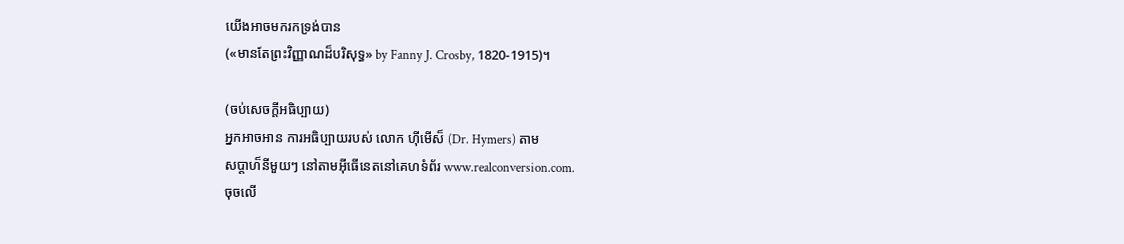យើងអាចមករកទ្រង់បាន
(«មានតែព្រះវិញ្ញាណដ៏បរិសុទ្ធ» by Fanny J. Crosby, 1820-1915)។

(ចប់សេចក្ដីអធិប្បាយ)
អ្នកអាចអាន ការអធិប្បាយរបស់ លោក ហ៊ីមើស៏ (Dr. Hymers) តាម
សប្ដាហ៏នីមួយៗ នៅតាមអ៊ីធើនេតនៅគេហទំព័រ www.realconversion.com.
ចុចលើ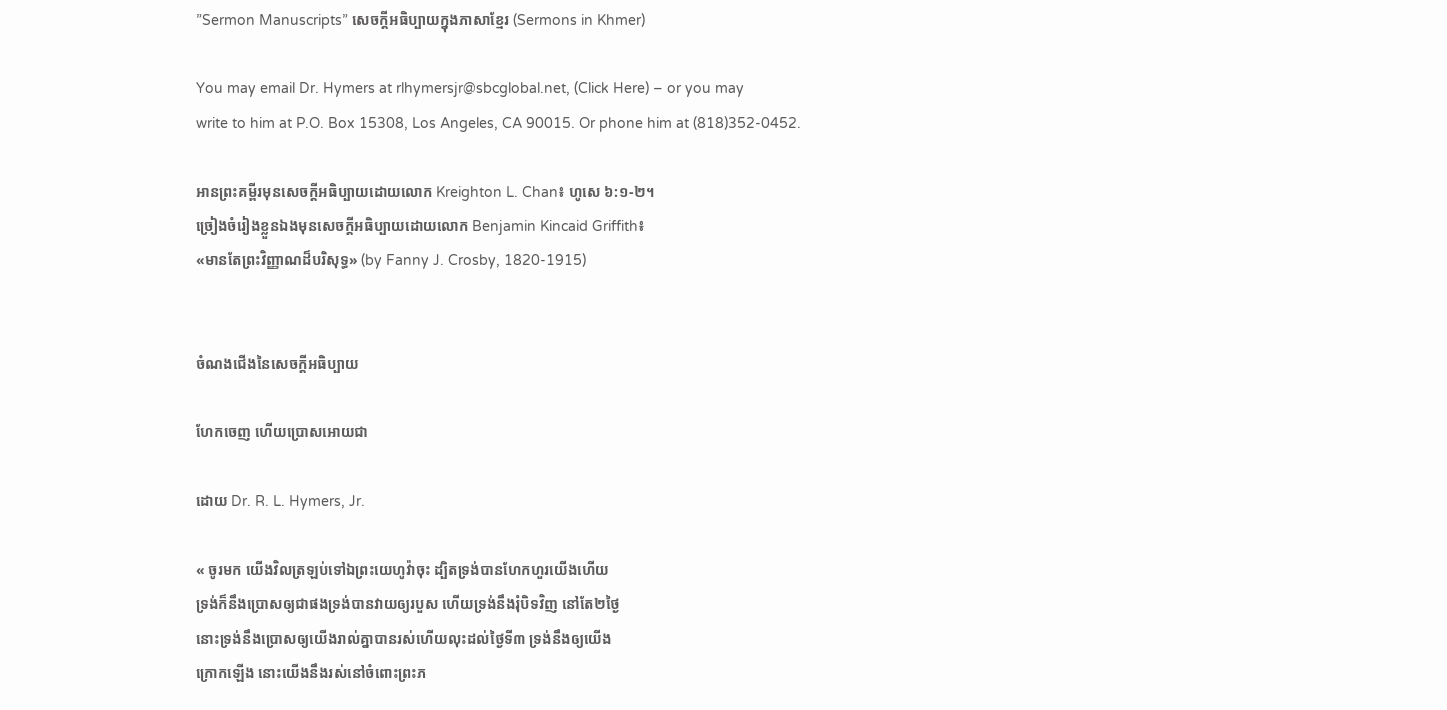”Sermon Manuscripts” សេចក្ដីអធិប្បាយក្នុងភាសាខ្មែរ (Sermons in Khmer)

You may email Dr. Hymers at rlhymersjr@sbcglobal.net, (Click Here) – or you may
write to him at P.O. Box 15308, Los Angeles, CA 90015. Or phone him at (818)352-0452.

អានព្រះគម្ពីរមុនសេចក្ដីអធិប្បាយដោយលោក Kreighton L. Chan៖ ហូសេ ៦:១-២។
ច្រៀងចំរៀងខ្លួនឯងមុនសេចក្ដីអធិប្បាយដោយលោក Benjamin Kincaid Griffith៖
«មានតែព្រះវិញ្ញាណដ៏បរិសុទ្ធ» (by Fanny J. Crosby, 1820-1915)


ចំណងជើងនៃសេចក្ដីអធិប្បាយ

ហែកចេញ ហើយប្រោសអោយជា

ដោយ Dr. R. L. Hymers, Jr.

« ចូរមក យើងវិលត្រឡប់ទៅឯព្រះយេហូវ៉ាចុះ ដ្បិតទ្រង់បានហែកហួរយើងហើយ
ទ្រង់ក៏នឹងប្រោសឲ្យជាផងទ្រង់បានវាយឲ្យរបួស ហើយទ្រង់នឹងរុំបិទវិញ នៅតែ២ថ្ងៃ
នោះទ្រង់នឹងប្រោសឲ្យយើងរាល់គ្នាបានរស់ហើយលុះដល់ថ្ងៃទី៣ ទ្រង់នឹងឲ្យយើង
ក្រោកឡើង នោះយើងនឹងរស់នៅចំពោះព្រះភ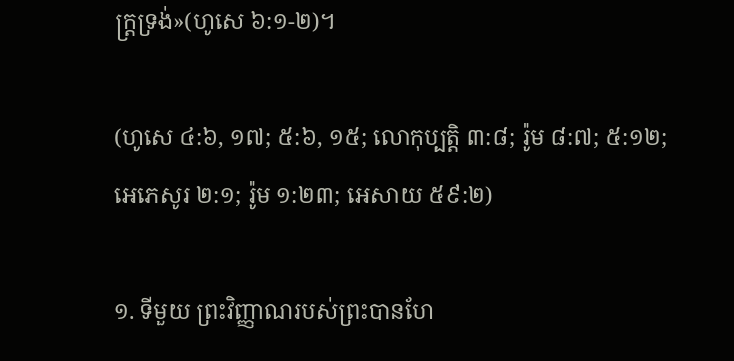ក្ត្រទ្រង់»(ហូសេ ៦:១-២)។

(ហូសេ ៤:៦, ១៧; ៥:៦, ១៥; លោកុប្បត្ដិ ៣:៨; រ៉ូម ៨:៧; ៥:១២;
អេភេសូរ ២:១; រ៉ូម ១:២៣; អេសាយ ៥៩:២)

១. ទីមួយ ព្រះវិញ្ញាណរបស់ព្រះបានហែ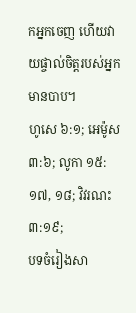កអ្នកចេញ ហើយវាយផ្ចាល់ចិត្តរបស់អ្នកមានបាប។
ហូសេ ៦:១; អេម៉ូស ៣:៦; លូកា ១៥:១៧, ១៨; វិវរណះ ៣:១៩;
បទចំរៀងសា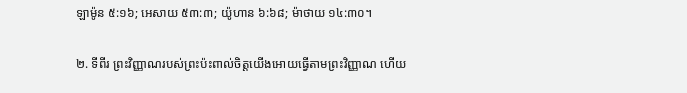ឡាម៉ូន ៥:១៦; អេសាយ ៥៣:៣; យ៉ូហាន ៦:៦៨; ម៉ាថាយ ១៤:៣០។

២. ទីពីរ ព្រះវិញ្ញាណរបស់ព្រះប៉ះពាល់ចិត្តយើងអោយធ្វើតាមព្រះវិញ្ញាណ ហើយ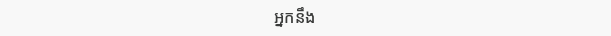អ្នកនឹង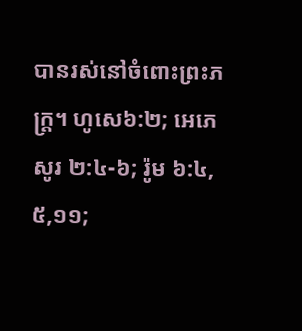បានរស់នៅចំពោះព្រះភក្រ្ដ។ ហូសេ៦:២; អេភេសូរ ២:៤-៦; រ៉ូម ៦:៤, ៥,១១;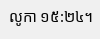លូកា ១៥:២៤។